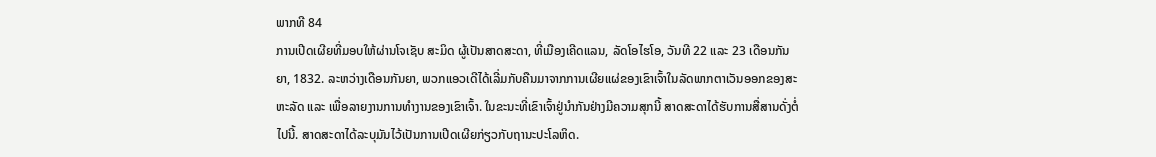ພາກທີ 84
ການເປີດເຜີຍທີ່ມອບໃຫ້ຜ່ານໂຈເຊັບ ສະມິດ ຜູ້ເປັນສາດສະດາ, ທີ່ເມືອງເຄີດແລນ, ລັດໂອໄຮໂອ, ວັນທີ 22 ແລະ 23 ເດືອນກັນຍາ, 1832. ລະຫວ່າງເດືອນກັນຍາ, ພວກແອວເດີໄດ້ເລີ່ມກັບຄືນມາຈາກການເຜີຍແຜ່ຂອງເຂົາເຈົ້າໃນລັດພາກຕາເວັນອອກຂອງສະຫະລັດ ແລະ ເພື່ອລາຍງານການທຳງານຂອງເຂົາເຈົ້າ. ໃນຂະນະທີ່ເຂົາເຈົ້າຢູ່ນຳກັນຢ່າງມີຄວາມສຸກນີ້ ສາດສະດາໄດ້ຮັບການສື່ສານດັ່ງຕໍ່ໄປນີ້. ສາດສະດາໄດ້ລະບຸມັນໄວ້ເປັນການເປີດເຜີຍກ່ຽວກັບຖານະປະໂລຫິດ.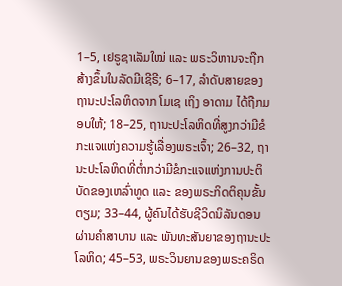1–5, ເຢຣູຊາເລັມໃໝ່ ແລະ ພຣະວິຫານຈະຖືກສ້າງຂຶ້ນໃນລັດມີເຊີຣີ; 6–17, ລຳດັບສາຍຂອງຖານະປະໂລຫິດຈາກ ໂມເຊ ເຖິງ ອາດາມ ໄດ້ຖືກມອບໃຫ້; 18–25, ຖານະປະໂລຫິດທີ່ສູງກວ່າມີຂໍກະແຈແຫ່ງຄວາມຮູ້ເລື່ອງພຣະເຈົ້າ; 26–32, ຖານະປະໂລຫິດທີ່ຕ່ຳກວ່າມີຂໍກະແຈແຫ່ງການປະຕິບັດຂອງເຫລົ່າທູດ ແລະ ຂອງພຣະກິດຕິຄຸນຂັ້ນຕຽມ; 33–44, ຜູ້ຄົນໄດ້ຮັບຊີວິດນິລັນດອນຜ່ານຄຳສາບານ ແລະ ພັນທະສັນຍາຂອງຖານະປະໂລຫິດ; 45–53, ພຣະວິນຍານຂອງພຣະຄຣິດ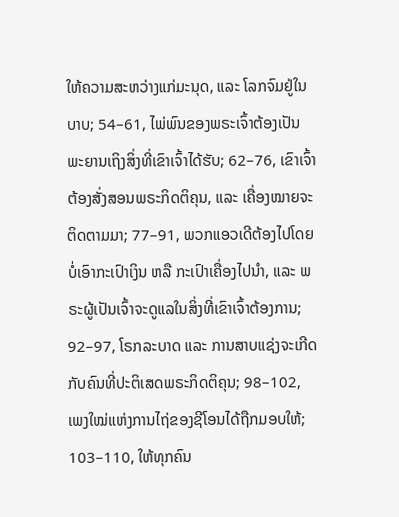ໃຫ້ຄວາມສະຫວ່າງແກ່ມະນຸດ, ແລະ ໂລກຈົມຢູ່ໃນບາບ; 54–61, ໄພ່ພົນຂອງພຣະເຈົ້າຕ້ອງເປັນພະຍານເຖິງສິ່ງທີ່ເຂົາເຈົ້າໄດ້ຮັບ; 62–76, ເຂົາເຈົ້າຕ້ອງສັ່ງສອນພຣະກິດຕິຄຸນ, ແລະ ເຄື່ອງໝາຍຈະຕິດຕາມມາ; 77–91, ພວກແອວເດີຕ້ອງໄປໂດຍບໍ່ເອົາກະເປົາເງິນ ຫລື ກະເປົາເຄື່ອງໄປນຳ, ແລະ ພຣະຜູ້ເປັນເຈົ້າຈະດູແລໃນສິ່ງທີ່ເຂົາເຈົ້າຕ້ອງການ; 92–97, ໂຣກລະບາດ ແລະ ການສາບແຊ່ງຈະເກີດກັບຄົນທີ່ປະຕິເສດພຣະກິດຕິຄຸນ; 98–102, ເພງໃໝ່ແຫ່ງການໄຖ່ຂອງຊີໂອນໄດ້ຖືກມອບໃຫ້; 103–110, ໃຫ້ທຸກຄົນ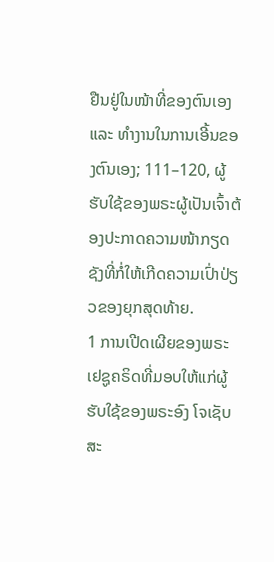ຢືນຢູ່ໃນໜ້າທີ່ຂອງຕົນເອງ ແລະ ທຳງານໃນການເອີ້ນຂອງຕົນເອງ; 111–120, ຜູ້ຮັບໃຊ້ຂອງພຣະຜູ້ເປັນເຈົ້າຕ້ອງປະກາດຄວາມໜ້າກຽດຊັງທີ່ກໍ່ໃຫ້ເກີດຄວາມເປົ່າປ່ຽວຂອງຍຸກສຸດທ້າຍ.
1 ການເປີດເຜີຍຂອງພຣະເຢຊູຄຣິດທີ່ມອບໃຫ້ແກ່ຜູ້ຮັບໃຊ້ຂອງພຣະອົງ ໂຈເຊັບ ສະ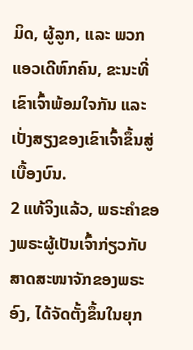ມິດ, ຜູ້ລູກ, ແລະ ພວກແອວເດີຫົກຄົນ, ຂະນະທີ່ເຂົາເຈົ້າພ້ອມໃຈກັນ ແລະ ເປັ່ງສຽງຂອງເຂົາເຈົ້າຂຶ້ນສູ່ເບື້ອງບົນ.
2 ແທ້ຈິງແລ້ວ, ພຣະຄຳຂອງພຣະຜູ້ເປັນເຈົ້າກ່ຽວກັບສາດສະໜາຈັກຂອງພຣະອົງ, ໄດ້ຈັດຕັ້ງຂຶ້ນໃນຍຸກ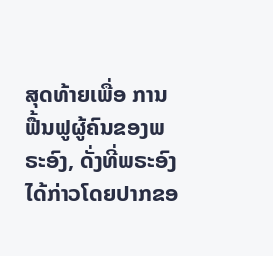ສຸດທ້າຍເພື່ອ ການຟື້ນຟູຜູ້ຄົນຂອງພຣະອົງ, ດັ່ງທີ່ພຣະອົງໄດ້ກ່າວໂດຍປາກຂອ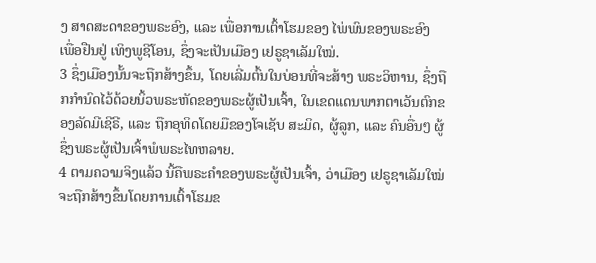ງ ສາດສະດາຂອງພຣະອົງ, ແລະ ເພື່ອການເຕົ້າໂຮມຂອງ ໄພ່ພົນຂອງພຣະອົງ ເພື່ອຢືນຢູ່ ເທິງພູຊີໂອນ, ຊຶ່ງຈະເປັນເມືອງ ເຢຣູຊາເລັມໃໝ່.
3 ຊຶ່ງເມືອງນັ້ນຈະຖືກສ້າງຂຶ້ນ, ໂດຍເລີ່ມຕົ້ນໃນບ່ອນທີ່ຈະສ້າງ ພຣະວິຫານ, ຊຶ່ງຖືກກຳນົດໄວ້ດ້ວຍນິ້ວພຣະຫັດຂອງພຣະຜູ້ເປັນເຈົ້າ, ໃນເຂດແດນພາກຕາເວັນຕົກຂອງລັດມີເຊີຣີ, ແລະ ຖືກອຸທິດໂດຍມືຂອງໂຈເຊັບ ສະມິດ, ຜູ້ລູກ, ແລະ ຄົນອື່ນໆ ຜູ້ຊຶ່ງພຣະຜູ້ເປັນເຈົ້າພໍພຣະໄທຫລາຍ.
4 ຕາມຄວາມຈິງແລ້ວ ນີ້ຄືພຣະຄຳຂອງພຣະຜູ້ເປັນເຈົ້າ, ວ່າເມືອງ ເຢຣູຊາເລັມໃໝ່ຈະຖືກສ້າງຂຶ້ນໂດຍການເຕົ້າໂຮມຂ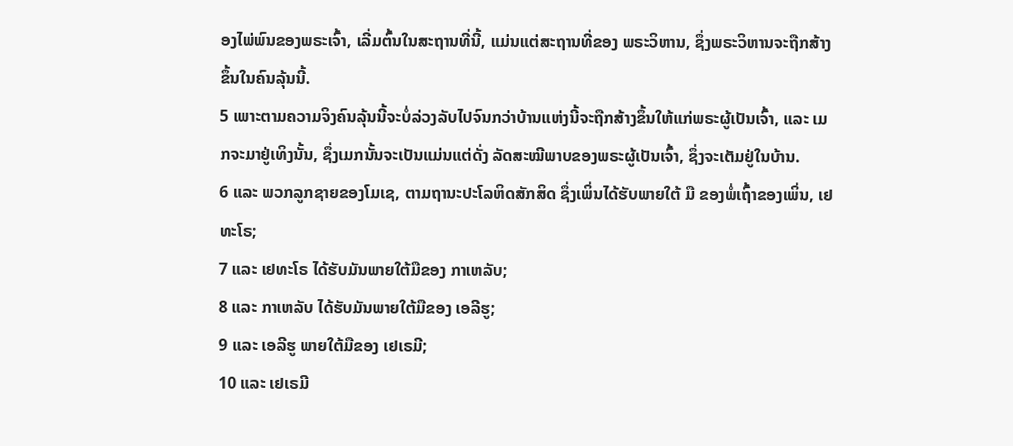ອງໄພ່ພົນຂອງພຣະເຈົ້າ, ເລີ່ມຕົ້ນໃນສະຖານທີ່ນີ້, ແມ່ນແຕ່ສະຖານທີ່ຂອງ ພຣະວິຫານ, ຊຶ່ງພຣະວິຫານຈະຖືກສ້າງຂຶ້ນໃນຄົນລຸ້ນນີ້.
5 ເພາະຕາມຄວາມຈິງຄົນລຸ້ນນີ້ຈະບໍ່ລ່ວງລັບໄປຈົນກວ່າບ້ານແຫ່ງນີ້ຈະຖືກສ້າງຂຶ້ນໃຫ້ແກ່ພຣະຜູ້ເປັນເຈົ້າ, ແລະ ເມກຈະມາຢູ່ເທິງນັ້ນ, ຊຶ່ງເມກນັ້ນຈະເປັນແມ່ນແຕ່ດັ່ງ ລັດສະໝີພາບຂອງພຣະຜູ້ເປັນເຈົ້າ, ຊຶ່ງຈະເຕັມຢູ່ໃນບ້ານ.
6 ແລະ ພວກລູກຊາຍຂອງໂມເຊ, ຕາມຖານະປະໂລຫິດສັກສິດ ຊຶ່ງເພິ່ນໄດ້ຮັບພາຍໃຕ້ ມື ຂອງພໍ່ເຖົ້າຂອງເພິ່ນ, ເຢທະໂຣ;
7 ແລະ ເຢທະໂຣ ໄດ້ຮັບມັນພາຍໃຕ້ມືຂອງ ກາເຫລັບ;
8 ແລະ ກາເຫລັບ ໄດ້ຮັບມັນພາຍໃຕ້ມືຂອງ ເອລີຮູ;
9 ແລະ ເອລີຮູ ພາຍໃຕ້ມືຂອງ ເຢເຣມີ;
10 ແລະ ເຢເຣມີ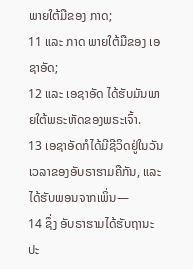ພາຍໃຕ້ມືຂອງ ກາດ;
11 ແລະ ກາດ ພາຍໃຕ້ມືຂອງ ເອຊາອັດ;
12 ແລະ ເອຊາອັດ ໄດ້ຮັບມັນພາຍໃຕ້ພຣະຫັດຂອງພຣະເຈົ້າ.
13 ເອຊາອັດກໍໄດ້ມີຊີວິດຢູ່ໃນວັນເວລາຂອງອັບຣາຮາມຄືກັນ, ແລະ ໄດ້ຮັບພອນຈາກເພິ່ນ—
14 ຊຶ່ງ ອັບຣາຮາມໄດ້ຮັບຖານະປະ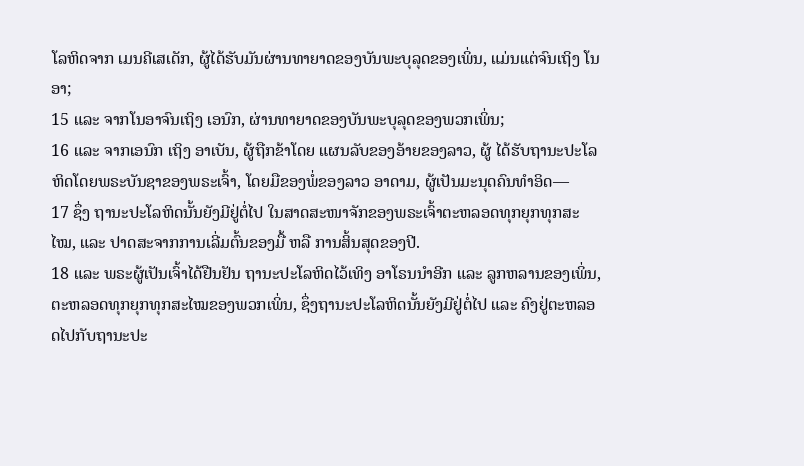ໂລຫິດຈາກ ເມນຄີເສເດັກ, ຜູ້ໄດ້ຮັບມັນຜ່ານທາຍາດຂອງບັນພະບຸລຸດຂອງເພິ່ນ, ແມ່ນແຕ່ຈົນເຖິງ ໂນອາ;
15 ແລະ ຈາກໂນອາຈົນເຖິງ ເອນົກ, ຜ່ານທາຍາດຂອງບັນພະບຸລຸດຂອງພວກເພິ່ນ;
16 ແລະ ຈາກເອນົກ ເຖິງ ອາເບັນ, ຜູ້ຖືກຂ້າໂດຍ ແຜນລັບຂອງອ້າຍຂອງລາວ, ຜູ້ ໄດ້ຮັບຖານະປະໂລຫິດໂດຍພຣະບັນຊາຂອງພຣະເຈົ້າ, ໂດຍມືຂອງພໍ່ຂອງລາວ ອາດາມ, ຜູ້ເປັນມະນຸດຄົນທຳອິດ—
17 ຊຶ່ງ ຖານະປະໂລຫິດນັ້ນຍັງມີຢູ່ຕໍ່ໄປ ໃນສາດສະໜາຈັກຂອງພຣະເຈົ້າຕະຫລອດທຸກຍຸກທຸກສະໄໝ, ແລະ ປາດສະຈາກການເລີ່ມຕົ້ນຂອງມື້ ຫລື ການສິ້ນສຸດຂອງປີ.
18 ແລະ ພຣະຜູ້ເປັນເຈົ້າໄດ້ຢືນຢັນ ຖານະປະໂລຫິດໄວ້ເທິງ ອາໂຣນນຳອີກ ແລະ ລູກຫລານຂອງເພິ່ນ, ຕະຫລອດທຸກຍຸກທຸກສະໄໝຂອງພວກເພິ່ນ, ຊຶ່ງຖານະປະໂລຫິດນັ້ນຍັງມີຢູ່ຕໍ່ໄປ ແລະ ຄົງຢູ່ຕະຫລອດໄປກັບຖານະປະ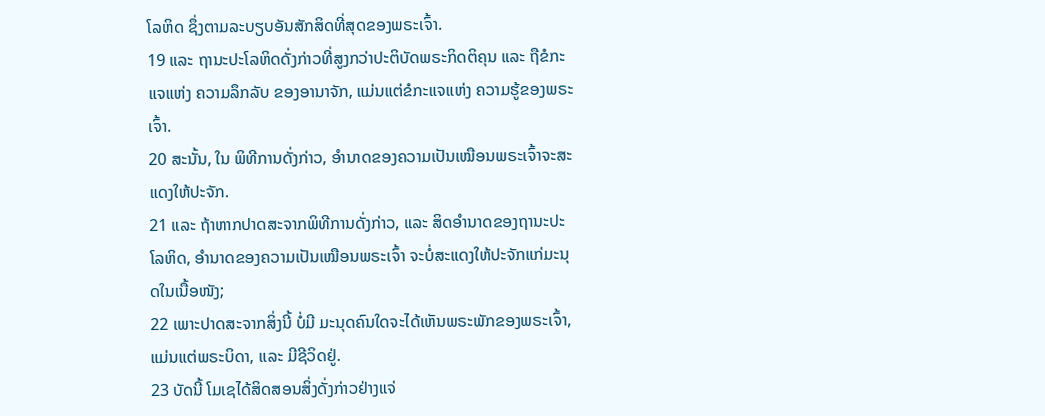ໂລຫິດ ຊຶ່ງຕາມລະບຽບອັນສັກສິດທີ່ສຸດຂອງພຣະເຈົ້າ.
19 ແລະ ຖານະປະໂລຫິດດັ່ງກ່າວທີ່ສູງກວ່າປະຕິບັດພຣະກິດຕິຄຸນ ແລະ ຖືຂໍກະແຈແຫ່ງ ຄວາມລຶກລັບ ຂອງອານາຈັກ, ແມ່ນແຕ່ຂໍກະແຈແຫ່ງ ຄວາມຮູ້ຂອງພຣະເຈົ້າ.
20 ສະນັ້ນ, ໃນ ພິທີການດັ່ງກ່າວ, ອຳນາດຂອງຄວາມເປັນເໝືອນພຣະເຈົ້າຈະສະແດງໃຫ້ປະຈັກ.
21 ແລະ ຖ້າຫາກປາດສະຈາກພິທີການດັ່ງກ່າວ, ແລະ ສິດອຳນາດຂອງຖານະປະໂລຫິດ, ອຳນາດຂອງຄວາມເປັນເໝືອນພຣະເຈົ້າ ຈະບໍ່ສະແດງໃຫ້ປະຈັກແກ່ມະນຸດໃນເນື້ອໜັງ;
22 ເພາະປາດສະຈາກສິ່ງນີ້ ບໍ່ມີ ມະນຸດຄົນໃດຈະໄດ້ເຫັນພຣະພັກຂອງພຣະເຈົ້າ, ແມ່ນແຕ່ພຣະບິດາ, ແລະ ມີຊີວິດຢູ່.
23 ບັດນີ້ ໂມເຊໄດ້ສິດສອນສິ່ງດັ່ງກ່າວຢ່າງແຈ່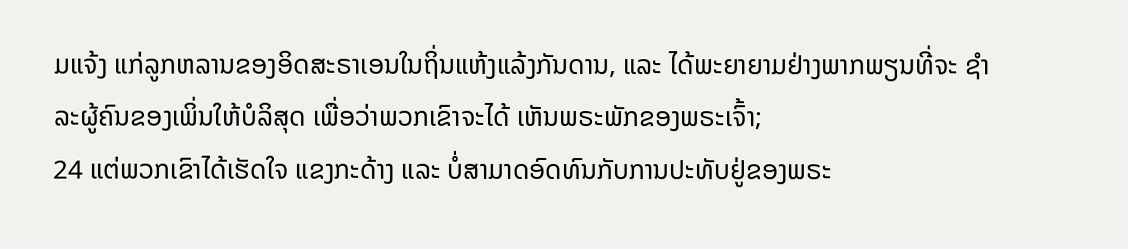ມແຈ້ງ ແກ່ລູກຫລານຂອງອິດສະຣາເອນໃນຖິ່ນແຫ້ງແລ້ງກັນດານ, ແລະ ໄດ້ພະຍາຍາມຢ່າງພາກພຽນທີ່ຈະ ຊຳລະຜູ້ຄົນຂອງເພິ່ນໃຫ້ບໍລິສຸດ ເພື່ອວ່າພວກເຂົາຈະໄດ້ ເຫັນພຣະພັກຂອງພຣະເຈົ້າ;
24 ແຕ່ພວກເຂົາໄດ້ເຮັດໃຈ ແຂງກະດ້າງ ແລະ ບໍ່ສາມາດອົດທົນກັບການປະທັບຢູ່ຂອງພຣະ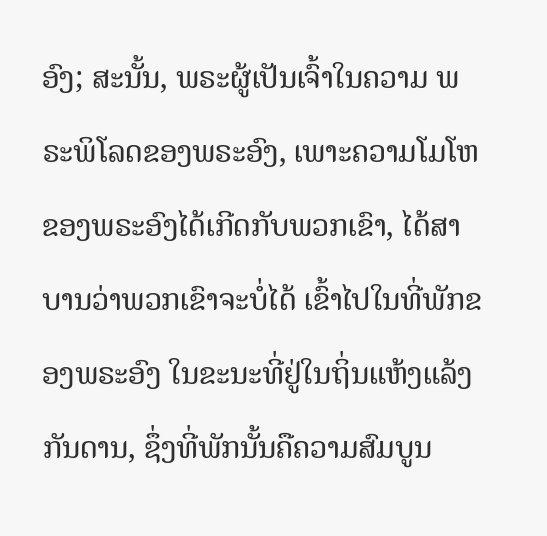ອົງ; ສະນັ້ນ, ພຣະຜູ້ເປັນເຈົ້າໃນຄວາມ ພຣະພິໂລດຂອງພຣະອົງ, ເພາະຄວາມໂມໂຫຂອງພຣະອົງໄດ້ເກີດກັບພວກເຂົາ, ໄດ້ສາບານວ່າພວກເຂົາຈະບໍ່ໄດ້ ເຂົ້າໄປໃນທີ່ພັກຂອງພຣະອົງ ໃນຂະນະທີ່ຢູ່ໃນຖິ່ນແຫ້ງແລ້ງກັນດານ, ຊຶ່ງທີ່ພັກນັ້ນຄືຄວາມສົມບູນ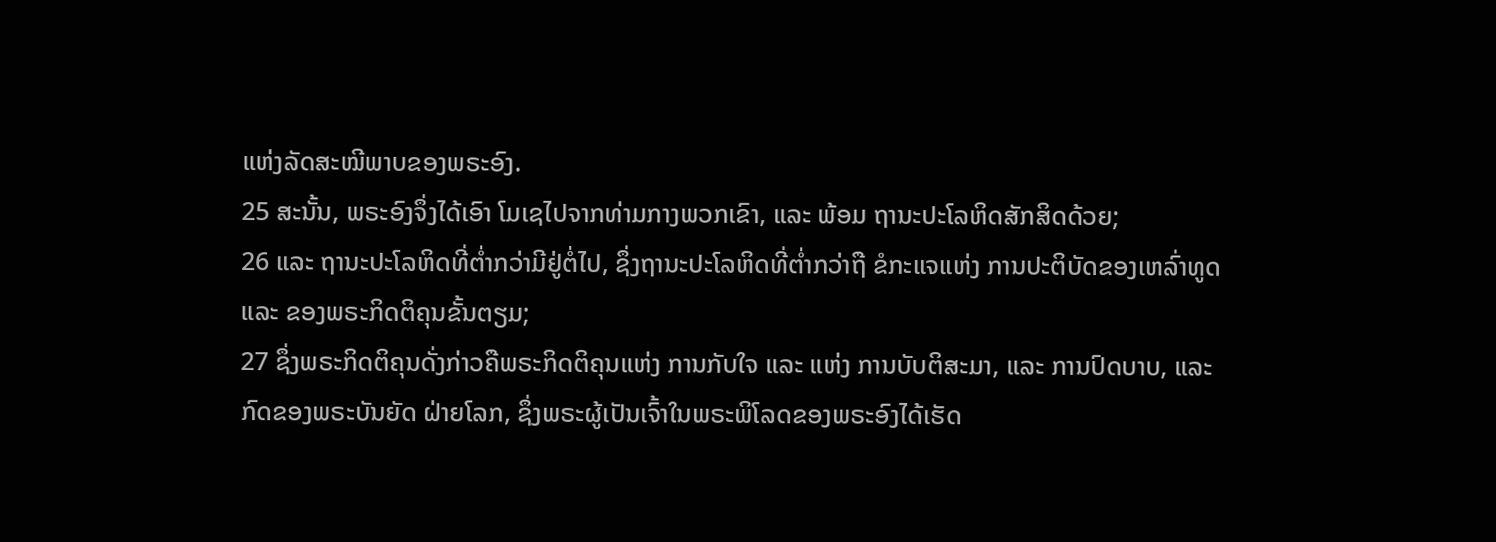ແຫ່ງລັດສະໝີພາບຂອງພຣະອົງ.
25 ສະນັ້ນ, ພຣະອົງຈຶ່ງໄດ້ເອົາ ໂມເຊໄປຈາກທ່າມກາງພວກເຂົາ, ແລະ ພ້ອມ ຖານະປະໂລຫິດສັກສິດດ້ວຍ;
26 ແລະ ຖານະປະໂລຫິດທີ່ຕ່ຳກວ່າມີຢູ່ຕໍ່ໄປ, ຊຶ່ງຖານະປະໂລຫິດທີ່ຕ່ຳກວ່າຖື ຂໍກະແຈແຫ່ງ ການປະຕິບັດຂອງເຫລົ່າທູດ ແລະ ຂອງພຣະກິດຕິຄຸນຂັ້ນຕຽມ;
27 ຊຶ່ງພຣະກິດຕິຄຸນດັ່ງກ່າວຄືພຣະກິດຕິຄຸນແຫ່ງ ການກັບໃຈ ແລະ ແຫ່ງ ການບັບຕິສະມາ, ແລະ ການປົດບາບ, ແລະ ກົດຂອງພຣະບັນຍັດ ຝ່າຍໂລກ, ຊຶ່ງພຣະຜູ້ເປັນເຈົ້າໃນພຣະພິໂລດຂອງພຣະອົງໄດ້ເຮັດ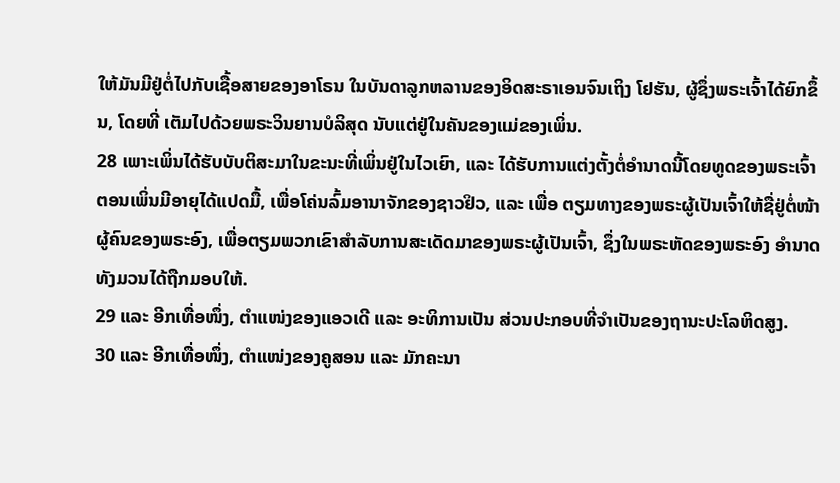ໃຫ້ມັນມີຢູ່ຕໍ່ໄປກັບເຊື້ອສາຍຂອງອາໂຣນ ໃນບັນດາລູກຫລານຂອງອິດສະຣາເອນຈົນເຖິງ ໂຢຮັນ, ຜູ້ຊຶ່ງພຣະເຈົ້າໄດ້ຍົກຂຶ້ນ, ໂດຍທີ່ ເຕັມໄປດ້ວຍພຣະວິນຍານບໍລິສຸດ ນັບແຕ່ຢູ່ໃນຄັນຂອງແມ່ຂອງເພິ່ນ.
28 ເພາະເພິ່ນໄດ້ຮັບບັບຕິສະມາໃນຂະນະທີ່ເພິ່ນຢູ່ໃນໄວເຍົາ, ແລະ ໄດ້ຮັບການແຕ່ງຕັ້ງຕໍ່ອຳນາດນີ້ໂດຍທູດຂອງພຣະເຈົ້າຕອນເພິ່ນມີອາຍຸໄດ້ແປດມື້, ເພື່ອໂຄ່ນລົ້ມອານາຈັກຂອງຊາວຢິວ, ແລະ ເພື່ອ ຕຽມທາງຂອງພຣະຜູ້ເປັນເຈົ້າໃຫ້ຊື່ຢູ່ຕໍ່ໜ້າຜູ້ຄົນຂອງພຣະອົງ, ເພື່ອຕຽມພວກເຂົາສຳລັບການສະເດັດມາຂອງພຣະຜູ້ເປັນເຈົ້າ, ຊຶ່ງໃນພຣະຫັດຂອງພຣະອົງ ອຳນາດທັງມວນໄດ້ຖືກມອບໃຫ້.
29 ແລະ ອີກເທື່ອໜຶ່ງ, ຕຳແໜ່ງຂອງແອວເດີ ແລະ ອະທິການເປັນ ສ່ວນປະກອບທີ່ຈຳເປັນຂອງຖານະປະໂລຫິດສູງ.
30 ແລະ ອີກເທື່ອໜຶ່ງ, ຕຳແໜ່ງຂອງຄູສອນ ແລະ ມັກຄະນາ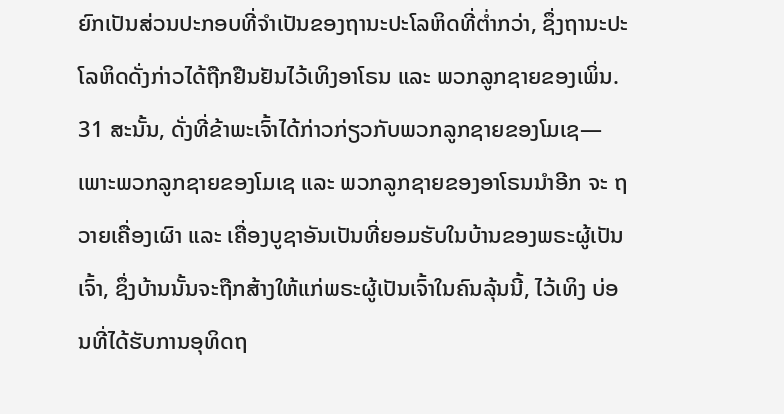ຍົກເປັນສ່ວນປະກອບທີ່ຈຳເປັນຂອງຖານະປະໂລຫິດທີ່ຕ່ຳກວ່າ, ຊຶ່ງຖານະປະໂລຫິດດັ່ງກ່າວໄດ້ຖືກຢືນຢັນໄວ້ເທິງອາໂຣນ ແລະ ພວກລູກຊາຍຂອງເພິ່ນ.
31 ສະນັ້ນ, ດັ່ງທີ່ຂ້າພະເຈົ້າໄດ້ກ່າວກ່ຽວກັບພວກລູກຊາຍຂອງໂມເຊ—ເພາະພວກລູກຊາຍຂອງໂມເຊ ແລະ ພວກລູກຊາຍຂອງອາໂຣນນຳອີກ ຈະ ຖວາຍເຄື່ອງເຜົາ ແລະ ເຄື່ອງບູຊາອັນເປັນທີ່ຍອມຮັບໃນບ້ານຂອງພຣະຜູ້ເປັນເຈົ້າ, ຊຶ່ງບ້ານນັ້ນຈະຖືກສ້າງໃຫ້ແກ່ພຣະຜູ້ເປັນເຈົ້າໃນຄົນລຸ້ນນີ້, ໄວ້ເທິງ ບ່ອນທີ່ໄດ້ຮັບການອຸທິດຖ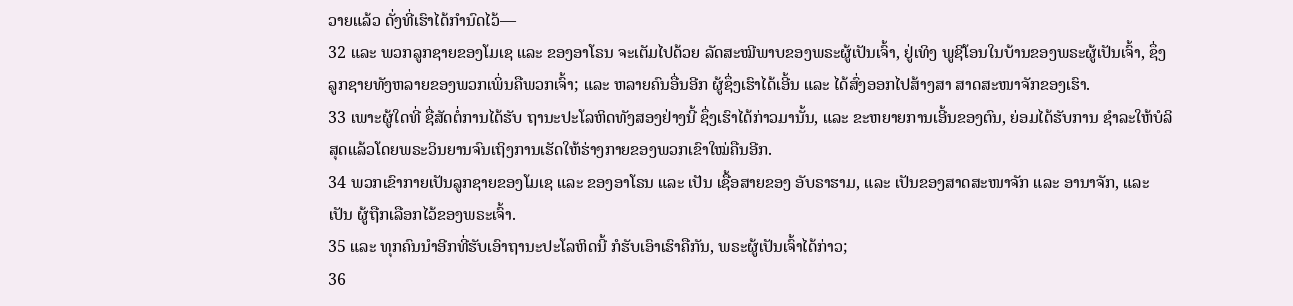ວາຍແລ້ວ ດັ່ງທີ່ເຮົາໄດ້ກຳນົດໄວ້—
32 ແລະ ພວກລູກຊາຍຂອງໂມເຊ ແລະ ຂອງອາໂຣນ ຈະເຕັມໄປດ້ວຍ ລັດສະໝີພາບຂອງພຣະຜູ້ເປັນເຈົ້າ, ຢູ່ເທິງ ພູຊີໂອນໃນບ້ານຂອງພຣະຜູ້ເປັນເຈົ້າ, ຊຶ່ງລູກຊາຍທັງຫລາຍຂອງພວກເພິ່ນຄືພວກເຈົ້າ; ແລະ ຫລາຍຄົນອື່ນອີກ ຜູ້ຊຶ່ງເຮົາໄດ້ເອີ້ນ ແລະ ໄດ້ສົ່ງອອກໄປສ້າງສາ ສາດສະໜາຈັກຂອງເຮົາ.
33 ເພາະຜູ້ໃດທີ່ ຊື່ສັດຕໍ່ການໄດ້ຮັບ ຖານະປະໂລຫິດທັງສອງຢ່າງນີ້ ຊຶ່ງເຮົາໄດ້ກ່າວມານັ້ນ, ແລະ ຂະຫຍາຍການເອີ້ນຂອງຕົນ, ຍ່ອມໄດ້ຮັບການ ຊຳລະໃຫ້ບໍລິສຸດແລ້ວໂດຍພຣະວິນຍານຈົນເຖິງການເຮັດໃຫ້ຮ່າງກາຍຂອງພວກເຂົາໃໝ່ຄືນອີກ.
34 ພວກເຂົາກາຍເປັນລູກຊາຍຂອງໂມເຊ ແລະ ຂອງອາໂຣນ ແລະ ເປັນ ເຊື້ອສາຍຂອງ ອັບຣາຮາມ, ແລະ ເປັນຂອງສາດສະໜາຈັກ ແລະ ອານາຈັກ, ແລະ ເປັນ ຜູ້ຖືກເລືອກໄວ້ຂອງພຣະເຈົ້າ.
35 ແລະ ທຸກຄົນນຳອີກທີ່ຮັບເອົາຖານະປະໂລຫິດນີ້ ກໍຮັບເອົາເຮົາຄືກັນ, ພຣະຜູ້ເປັນເຈົ້າໄດ້ກ່າວ;
36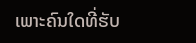ເພາະຄົນໃດທີ່ຮັບ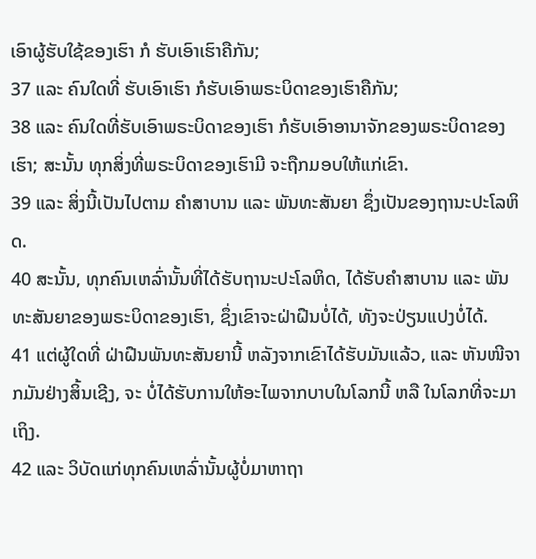ເອົາຜູ້ຮັບໃຊ້ຂອງເຮົາ ກໍ ຮັບເອົາເຮົາຄືກັນ;
37 ແລະ ຄົນໃດທີ່ ຮັບເອົາເຮົາ ກໍຮັບເອົາພຣະບິດາຂອງເຮົາຄືກັນ;
38 ແລະ ຄົນໃດທີ່ຮັບເອົາພຣະບິດາຂອງເຮົາ ກໍຮັບເອົາອານາຈັກຂອງພຣະບິດາຂອງເຮົາ; ສະນັ້ນ ທຸກສິ່ງທີ່ພຣະບິດາຂອງເຮົາມີ ຈະຖືກມອບໃຫ້ແກ່ເຂົາ.
39 ແລະ ສິ່ງນີ້ເປັນໄປຕາມ ຄຳສາບານ ແລະ ພັນທະສັນຍາ ຊຶ່ງເປັນຂອງຖານະປະໂລຫິດ.
40 ສະນັ້ນ, ທຸກຄົນເຫລົ່ານັ້ນທີ່ໄດ້ຮັບຖານະປະໂລຫິດ, ໄດ້ຮັບຄຳສາບານ ແລະ ພັນທະສັນຍາຂອງພຣະບິດາຂອງເຮົາ, ຊຶ່ງເຂົາຈະຝ່າຝືນບໍ່ໄດ້, ທັງຈະປ່ຽນແປງບໍ່ໄດ້.
41 ແຕ່ຜູ້ໃດທີ່ ຝ່າຝືນພັນທະສັນຍານີ້ ຫລັງຈາກເຂົາໄດ້ຮັບມັນແລ້ວ, ແລະ ຫັນໜີຈາກມັນຢ່າງສິ້ນເຊີງ, ຈະ ບໍ່ໄດ້ຮັບການໃຫ້ອະໄພຈາກບາບໃນໂລກນີ້ ຫລື ໃນໂລກທີ່ຈະມາເຖິງ.
42 ແລະ ວິບັດແກ່ທຸກຄົນເຫລົ່ານັ້ນຜູ້ບໍ່ມາຫາຖາ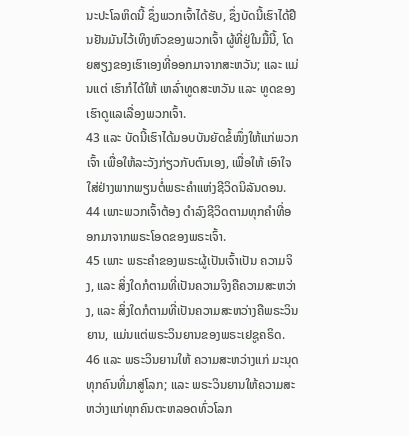ນະປະໂລຫິດນີ້ ຊຶ່ງພວກເຈົ້າໄດ້ຮັບ, ຊຶ່ງບັດນີ້ເຮົາໄດ້ຢືນຢັນມັນໄວ້ເທິງຫົວຂອງພວກເຈົ້າ ຜູ້ທີ່ຢູ່ໃນມື້ນີ້, ໂດຍສຽງຂອງເຮົາເອງທີ່ອອກມາຈາກສະຫວັນ; ແລະ ແມ່ນແຕ່ ເຮົາກໍໄດ້ໃຫ້ ເຫລົ່າທູດສະຫວັນ ແລະ ທູດຂອງເຮົາດູແລເລື່ອງພວກເຈົ້າ.
43 ແລະ ບັດນີ້ເຮົາໄດ້ມອບບັນຍັດຂໍ້ໜຶ່ງໃຫ້ແກ່ພວກເຈົ້າ ເພື່ອໃຫ້ລະວັງກ່ຽວກັບຕົນເອງ, ເພື່ອໃຫ້ ເອົາໃຈໃສ່ຢ່າງພາກພຽນຕໍ່ພຣະຄຳແຫ່ງຊີວິດນິລັນດອນ.
44 ເພາະພວກເຈົ້າຕ້ອງ ດຳລົງຊີວິດຕາມທຸກຄຳທີ່ອອກມາຈາກພຣະໂອດຂອງພຣະເຈົ້າ.
45 ເພາະ ພຣະຄຳຂອງພຣະຜູ້ເປັນເຈົ້າເປັນ ຄວາມຈິງ, ແລະ ສິ່ງໃດກໍຕາມທີ່ເປັນຄວາມຈິງຄືຄວາມສະຫວ່າງ, ແລະ ສິ່ງໃດກໍຕາມທີ່ເປັນຄວາມສະຫວ່າງຄືພຣະວິນຍານ, ແມ່ນແຕ່ພຣະວິນຍານຂອງພຣະເຢຊູຄຣິດ.
46 ແລະ ພຣະວິນຍານໃຫ້ ຄວາມສະຫວ່າງແກ່ ມະນຸດທຸກຄົນທີ່ມາສູ່ໂລກ; ແລະ ພຣະວິນຍານໃຫ້ຄວາມສະຫວ່າງແກ່ທຸກຄົນຕະຫລອດທົ່ວໂລກ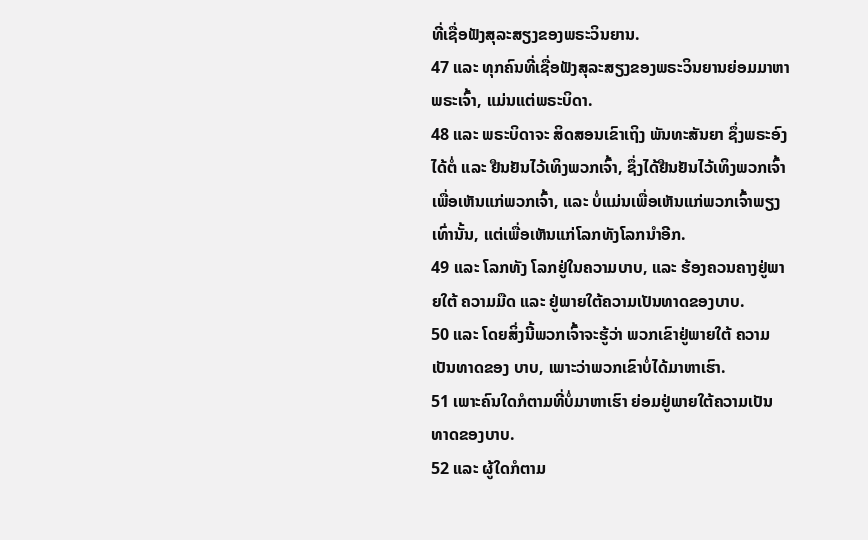ທີ່ເຊື່ອຟັງສຸລະສຽງຂອງພຣະວິນຍານ.
47 ແລະ ທຸກຄົນທີ່ເຊື່ອຟັງສຸລະສຽງຂອງພຣະວິນຍານຍ່ອມມາຫາພຣະເຈົ້າ, ແມ່ນແຕ່ພຣະບິດາ.
48 ແລະ ພຣະບິດາຈະ ສິດສອນເຂົາເຖິງ ພັນທະສັນຍາ ຊຶ່ງພຣະອົງໄດ້ຕໍ່ ແລະ ຢືນຢັນໄວ້ເທິງພວກເຈົ້າ, ຊຶ່ງໄດ້ຢືນຢັນໄວ້ເທິງພວກເຈົ້າເພື່ອເຫັນແກ່ພວກເຈົ້າ, ແລະ ບໍ່ແມ່ນເພື່ອເຫັນແກ່ພວກເຈົ້າພຽງເທົ່ານັ້ນ, ແຕ່ເພື່ອເຫັນແກ່ໂລກທັງໂລກນຳອີກ.
49 ແລະ ໂລກທັງ ໂລກຢູ່ໃນຄວາມບາບ, ແລະ ຮ້ອງຄວນຄາງຢູ່ພາຍໃຕ້ ຄວາມມືດ ແລະ ຢູ່ພາຍໃຕ້ຄວາມເປັນທາດຂອງບາບ.
50 ແລະ ໂດຍສິ່ງນີ້ພວກເຈົ້າຈະຮູ້ວ່າ ພວກເຂົາຢູ່ພາຍໃຕ້ ຄວາມເປັນທາດຂອງ ບາບ, ເພາະວ່າພວກເຂົາບໍ່ໄດ້ມາຫາເຮົາ.
51 ເພາະຄົນໃດກໍຕາມທີ່ບໍ່ມາຫາເຮົາ ຍ່ອມຢູ່ພາຍໃຕ້ຄວາມເປັນທາດຂອງບາບ.
52 ແລະ ຜູ້ໃດກໍຕາມ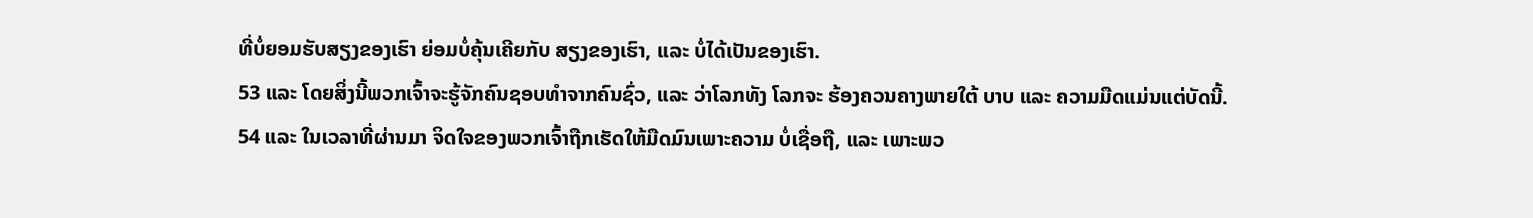ທີ່ບໍ່ຍອມຮັບສຽງຂອງເຮົາ ຍ່ອມບໍ່ຄຸ້ນເຄີຍກັບ ສຽງຂອງເຮົາ, ແລະ ບໍ່ໄດ້ເປັນຂອງເຮົາ.
53 ແລະ ໂດຍສິ່ງນີ້ພວກເຈົ້າຈະຮູ້ຈັກຄົນຊອບທຳຈາກຄົນຊົ່ວ, ແລະ ວ່າໂລກທັງ ໂລກຈະ ຮ້ອງຄວນຄາງພາຍໃຕ້ ບາບ ແລະ ຄວາມມືດແມ່ນແຕ່ບັດນີ້.
54 ແລະ ໃນເວລາທີ່ຜ່ານມາ ຈິດໃຈຂອງພວກເຈົ້າຖືກເຮັດໃຫ້ມືດມົນເພາະຄວາມ ບໍ່ເຊື່ອຖື, ແລະ ເພາະພວ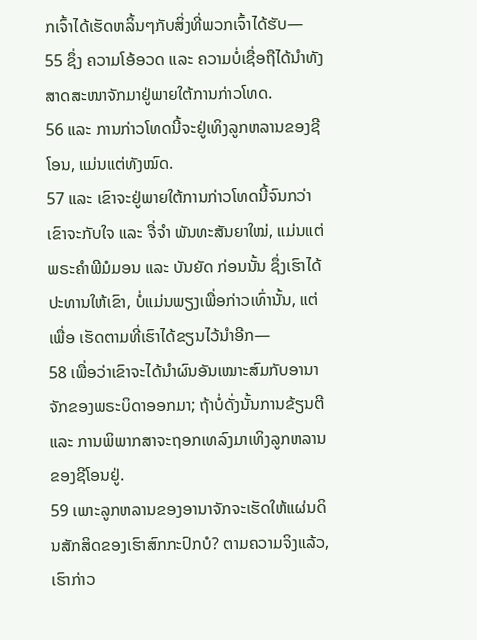ກເຈົ້າໄດ້ເຮັດຫລິ້ນໆກັບສິ່ງທີ່ພວກເຈົ້າໄດ້ຮັບ—
55 ຊຶ່ງ ຄວາມໂອ້ອວດ ແລະ ຄວາມບໍ່ເຊື່ອຖືໄດ້ນຳທັງສາດສະໜາຈັກມາຢູ່ພາຍໃຕ້ການກ່າວໂທດ.
56 ແລະ ການກ່າວໂທດນີ້ຈະຢູ່ເທິງລູກຫລານຂອງຊີໂອນ, ແມ່ນແຕ່ທັງໝົດ.
57 ແລະ ເຂົາຈະຢູ່ພາຍໃຕ້ການກ່າວໂທດນີ້ຈົນກວ່າເຂົາຈະກັບໃຈ ແລະ ຈື່ຈຳ ພັນທະສັນຍາໃໝ່, ແມ່ນແຕ່ ພຣະຄຳພີມໍມອນ ແລະ ບັນຍັດ ກ່ອນນັ້ນ ຊຶ່ງເຮົາໄດ້ປະທານໃຫ້ເຂົາ, ບໍ່ແມ່ນພຽງເພື່ອກ່າວເທົ່ານັ້ນ, ແຕ່ເພື່ອ ເຮັດຕາມທີ່ເຮົາໄດ້ຂຽນໄວ້ນຳອີກ—
58 ເພື່ອວ່າເຂົາຈະໄດ້ນຳຜົນອັນເໝາະສົມກັບອານາຈັກຂອງພຣະບິດາອອກມາ; ຖ້າບໍ່ດັ່ງນັ້ນການຂ້ຽນຕີ ແລະ ການພິພາກສາຈະຖອກເທລົງມາເທິງລູກຫລານຂອງຊີໂອນຢູ່.
59 ເພາະລູກຫລານຂອງອານາຈັກຈະເຮັດໃຫ້ແຜ່ນດິນສັກສິດຂອງເຮົາສົກກະປົກບໍ? ຕາມຄວາມຈິງແລ້ວ, ເຮົາກ່າວ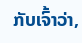ກັບເຈົ້າວ່າ,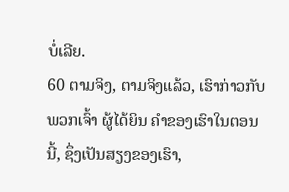ບໍ່ເລີຍ.
60 ຕາມຈິງ, ຕາມຈິງແລ້ວ, ເຮົາກ່າວກັບພວກເຈົ້າ ຜູ້ໄດ້ຍິນ ຄຳຂອງເຮົາໃນຕອນນີ້, ຊຶ່ງເປັນສຽງຂອງເຮົາ,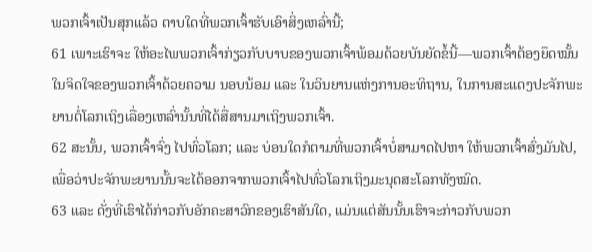ພວກເຈົ້າເປັນສຸກແລ້ວ ຕາບໃດທີ່ພວກເຈົ້າຮັບເອົາສິ່ງເຫລົ່ານີ້;
61 ເພາະເຮົາຈະ ໃຫ້ອະໄພພວກເຈົ້າກ່ຽວກັບບາບຂອງພວກເຈົ້າພ້ອມດ້ວຍບັນຍັດຂໍ້ນີ້—ພວກເຈົ້າຕ້ອງຍຶດໝັ້ນໃນຈິດໃຈຂອງພວກເຈົ້າດ້ວຍຄວາມ ນອບນ້ອມ ແລະ ໃນວິນຍານແຫ່ງການອະທິຖານ, ໃນການສະແດງປະຈັກພະຍານຕໍ່ໂລກເຖິງເລື່ອງເຫລົ່ານັ້ນທີ່ໄດ້ສື່ສານມາເຖິງພວກເຈົ້າ.
62 ສະນັ້ນ, ພວກເຈົ້າຈົ່ງ ໄປທົ່ວໂລກ; ແລະ ບ່ອນໃດກໍຕາມທີ່ພວກເຈົ້າບໍ່ສາມາດໄປຫາ ໃຫ້ພວກເຈົ້າສົ່ງມັນໄປ, ເພື່ອວ່າປະຈັກພະຍານນັ້ນຈະໄດ້ອອກຈາກພວກເຈົ້າໄປທົ່ວໂລກເຖິງມະນຸດສະໂລກທັງໝົດ.
63 ແລະ ດັ່ງທີ່ເຮົາໄດ້ກ່າວກັບອັກຄະສາວົກຂອງເຮົາສັນໃດ, ແມ່ນແຕ່ສັນນັ້ນເຮົາຈະກ່າວກັບພວກ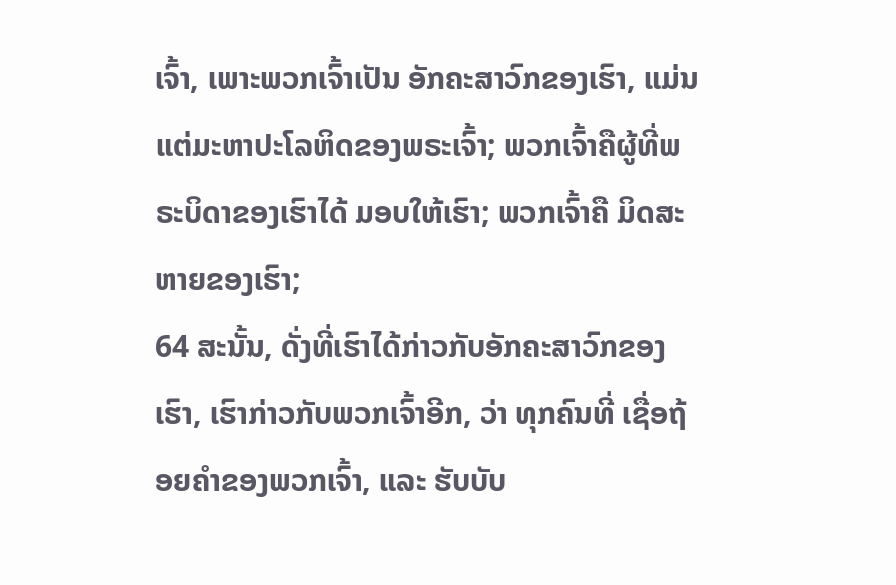ເຈົ້າ, ເພາະພວກເຈົ້າເປັນ ອັກຄະສາວົກຂອງເຮົາ, ແມ່ນແຕ່ມະຫາປະໂລຫິດຂອງພຣະເຈົ້າ; ພວກເຈົ້າຄືຜູ້ທີ່ພຣະບິດາຂອງເຮົາໄດ້ ມອບໃຫ້ເຮົາ; ພວກເຈົ້າຄື ມິດສະຫາຍຂອງເຮົາ;
64 ສະນັ້ນ, ດັ່ງທີ່ເຮົາໄດ້ກ່າວກັບອັກຄະສາວົກຂອງເຮົາ, ເຮົາກ່າວກັບພວກເຈົ້າອີກ, ວ່າ ທຸກຄົນທີ່ ເຊື່ອຖ້ອຍຄຳຂອງພວກເຈົ້າ, ແລະ ຮັບບັບ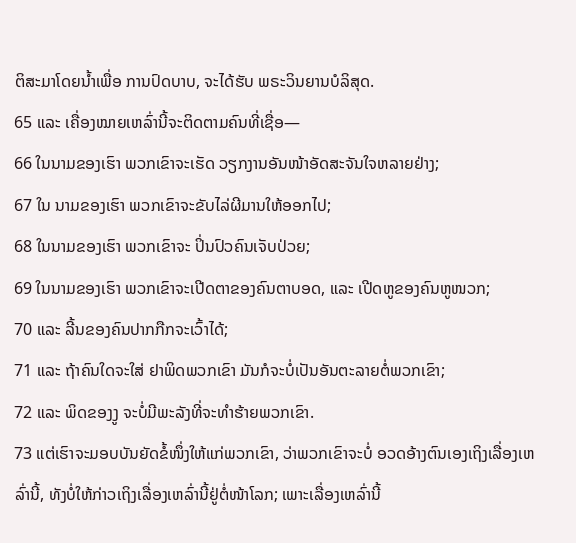ຕິສະມາໂດຍນ້ຳເພື່ອ ການປົດບາບ, ຈະໄດ້ຮັບ ພຣະວິນຍານບໍລິສຸດ.
65 ແລະ ເຄື່ອງໝາຍເຫລົ່ານີ້ຈະຕິດຕາມຄົນທີ່ເຊື່ອ—
66 ໃນນາມຂອງເຮົາ ພວກເຂົາຈະເຮັດ ວຽກງານອັນໜ້າອັດສະຈັນໃຈຫລາຍຢ່າງ;
67 ໃນ ນາມຂອງເຮົາ ພວກເຂົາຈະຂັບໄລ່ຜີມານໃຫ້ອອກໄປ;
68 ໃນນາມຂອງເຮົາ ພວກເຂົາຈະ ປິ່ນປົວຄົນເຈັບປ່ວຍ;
69 ໃນນາມຂອງເຮົາ ພວກເຂົາຈະເປີດຕາຂອງຄົນຕາບອດ, ແລະ ເປີດຫູຂອງຄົນຫູໜວກ;
70 ແລະ ລີ້ນຂອງຄົນປາກກືກຈະເວົ້າໄດ້;
71 ແລະ ຖ້າຄົນໃດຈະໃສ່ ຢາພິດພວກເຂົາ ມັນກໍຈະບໍ່ເປັນອັນຕະລາຍຕໍ່ພວກເຂົາ;
72 ແລະ ພິດຂອງງູ ຈະບໍ່ມີພະລັງທີ່ຈະທຳຮ້າຍພວກເຂົາ.
73 ແຕ່ເຮົາຈະມອບບັນຍັດຂໍ້ໜຶ່ງໃຫ້ແກ່ພວກເຂົາ, ວ່າພວກເຂົາຈະບໍ່ ອວດອ້າງຕົນເອງເຖິງເລື່ອງເຫລົ່ານີ້, ທັງບໍ່ໃຫ້ກ່າວເຖິງເລື່ອງເຫລົ່ານີ້ຢູ່ຕໍ່ໜ້າໂລກ; ເພາະເລື່ອງເຫລົ່ານີ້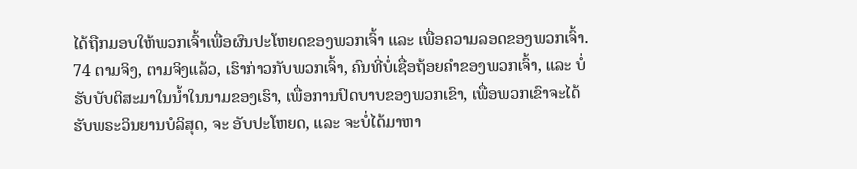ໄດ້ຖືກມອບໃຫ້ພວກເຈົ້າເພື່ອຜົນປະໂຫຍດຂອງພວກເຈົ້າ ແລະ ເພື່ອຄວາມລອດຂອງພວກເຈົ້າ.
74 ຕາມຈິງ, ຕາມຈິງແລ້ວ, ເຮົາກ່າວກັບພວກເຈົ້າ, ຄົນທີ່ບໍ່ເຊື່ອຖ້ອຍຄຳຂອງພວກເຈົ້າ, ແລະ ບໍ່ ຮັບບັບຕິສະມາໃນນ້ຳໃນນາມຂອງເຮົາ, ເພື່ອການປົດບາບຂອງພວກເຂົາ, ເພື່ອພວກເຂົາຈະໄດ້ຮັບພຣະວິນຍານບໍລິສຸດ, ຈະ ອັບປະໂຫຍດ, ແລະ ຈະບໍ່ໄດ້ມາຫາ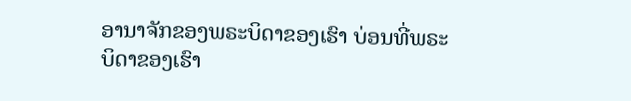ອານາຈັກຂອງພຣະບິດາຂອງເຮົາ ບ່ອນທີ່ພຣະບິດາຂອງເຮົາ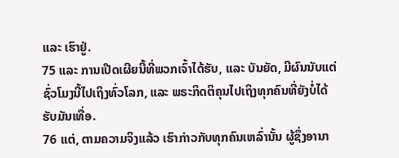ແລະ ເຮົາຢູ່.
75 ແລະ ການເປີດເຜີຍນີ້ທີ່ພວກເຈົ້າໄດ້ຮັບ, ແລະ ບັນຍັດ, ມີຜົນນັບແຕ່ຊົ່ວໂມງນີ້ໄປເຖິງທົ່ວໂລກ, ແລະ ພຣະກິດຕິຄຸນໄປເຖິງທຸກຄົນທີ່ຍັງບໍ່ໄດ້ຮັບມັນເທື່ອ.
76 ແຕ່, ຕາມຄວາມຈິງແລ້ວ ເຮົາກ່າວກັບທຸກຄົນເຫລົ່ານັ້ນ ຜູ້ຊຶ່ງອານາ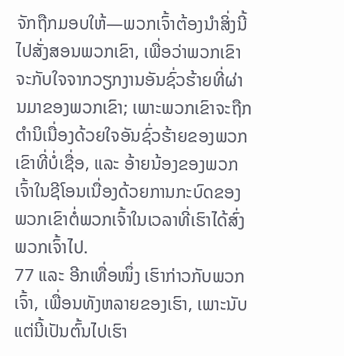ຈັກຖືກມອບໃຫ້—ພວກເຈົ້າຕ້ອງນຳສິ່ງນີ້ໄປສັ່ງສອນພວກເຂົາ, ເພື່ອວ່າພວກເຂົາຈະກັບໃຈຈາກວຽກງານອັນຊົ່ວຮ້າຍທີ່ຜ່ານມາຂອງພວກເຂົາ; ເພາະພວກເຂົາຈະຖືກຕຳນິເນື່ອງດ້ວຍໃຈອັນຊົ່ວຮ້າຍຂອງພວກເຂົາທີ່ບໍ່ເຊື່ອ, ແລະ ອ້າຍນ້ອງຂອງພວກເຈົ້າໃນຊີໂອນເນື່ອງດ້ວຍການກະບົດຂອງພວກເຂົາຕໍ່ພວກເຈົ້າໃນເວລາທີ່ເຮົາໄດ້ສົ່ງພວກເຈົ້າໄປ.
77 ແລະ ອີກເທື່ອໜຶ່ງ ເຮົາກ່າວກັບພວກເຈົ້າ, ເພື່ອນທັງຫລາຍຂອງເຮົາ, ເພາະນັບແຕ່ນີ້ເປັນຕົ້ນໄປເຮົາ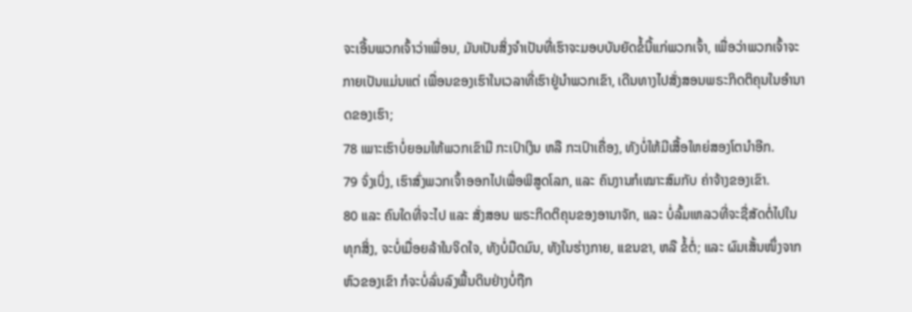ຈະເອີ້ນພວກເຈົ້າວ່າເພື່ອນ, ມັນເປັນສິ່ງຈຳເປັນທີ່ເຮົາຈະມອບບັນຍັດຂໍ້ນີ້ແກ່ພວກເຈົ້າ, ເພື່ອວ່າພວກເຈົ້າຈະກາຍເປັນແມ່ນແຕ່ ເພື່ອນຂອງເຮົາໃນເວລາທີ່ເຮົາຢູ່ນຳພວກເຂົາ, ເດີນທາງໄປສັ່ງສອນພຣະກິດຕິຄຸນໃນອຳນາດຂອງເຮົາ;
78 ເພາະເຮົາບໍ່ຍອມໃຫ້ພວກເຂົາມີ ກະເປົາເງິນ ຫລື ກະເປົາເຄື່ອງ, ທັງບໍ່ໃຫ້ມີເສື້ອໃຫຍ່ສອງໂຕນຳອີກ.
79 ຈົ່ງເບິ່ງ, ເຮົາສົ່ງພວກເຈົ້າອອກໄປເພື່ອພິສູດໂລກ, ແລະ ຄົນງານກໍເໝາະສົມກັບ ຄ່າຈ້າງຂອງເຂົາ.
80 ແລະ ຄົນໃດທີ່ຈະໄປ ແລະ ສັ່ງສອນ ພຣະກິດຕິຄຸນຂອງອານາຈັກ, ແລະ ບໍ່ລົ້ມເຫລວທີ່ຈະຊື່ສັດຕໍ່ໄປໃນທຸກສິ່ງ, ຈະບໍ່ເມື່ອຍລ້າໃນຈິດໃຈ, ທັງບໍ່ມືດມົນ, ທັງໃນຮ່າງກາຍ, ແຂນຂາ, ຫລື ຂໍ້ຕໍ່; ແລະ ຜົມເສັ້ນໜຶ່ງຈາກຫົວຂອງເຂົາ ກໍຈະບໍ່ລົ່ນລົງພື້ນດິນຢ່າງບໍ່ຖືກ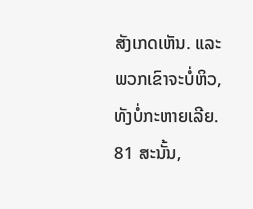ສັງເກດເຫັນ. ແລະ ພວກເຂົາຈະບໍ່ຫິວ, ທັງບໍ່ກະຫາຍເລີຍ.
81 ສະນັ້ນ,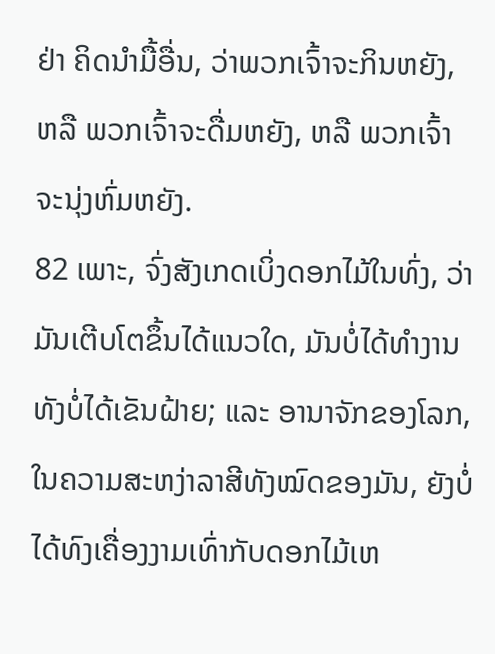ຢ່າ ຄິດນຳມື້ອື່ນ, ວ່າພວກເຈົ້າຈະກິນຫຍັງ, ຫລື ພວກເຈົ້າຈະດື່ມຫຍັງ, ຫລື ພວກເຈົ້າຈະນຸ່ງຫົ່ມຫຍັງ.
82 ເພາະ, ຈົ່ງສັງເກດເບິ່ງດອກໄມ້ໃນທົ່ງ, ວ່າມັນເຕີບໂຕຂຶ້ນໄດ້ແນວໃດ, ມັນບໍ່ໄດ້ທຳງານ ທັງບໍ່ໄດ້ເຂັນຝ້າຍ; ແລະ ອານາຈັກຂອງໂລກ, ໃນຄວາມສະຫງ່າລາສີທັງໝົດຂອງມັນ, ຍັງບໍ່ໄດ້ທົງເຄື່ອງງາມເທົ່າກັບດອກໄມ້ເຫ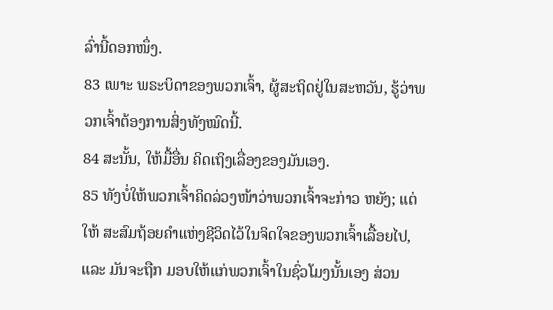ລົ່ານີ້ດອກໜຶ່ງ.
83 ເພາະ ພຣະບິດາຂອງພວກເຈົ້າ, ຜູ້ສະຖິດຢູ່ໃນສະຫວັນ, ຮູ້ວ່າພວກເຈົ້າຕ້ອງການສິ່ງທັງໝົດນີ້.
84 ສະນັ້ນ, ໃຫ້ມື້ອື່ນ ຄິດເຖິງເລື່ອງຂອງມັນເອງ.
85 ທັງບໍ່ໃຫ້ພວກເຈົ້າຄິດລ່ວງໜ້າວ່າພວກເຈົ້າຈະກ່າວ ຫຍັງ; ແຕ່ໃຫ້ ສະສົມຖ້ອຍຄຳແຫ່ງຊີວິດໄວ້ໃນຈິດໃຈຂອງພວກເຈົ້າເລື້ອຍໄປ, ແລະ ມັນຈະຖືກ ມອບໃຫ້ແກ່ພວກເຈົ້າໃນຊົ່ວໂມງນັ້ນເອງ ສ່ວນ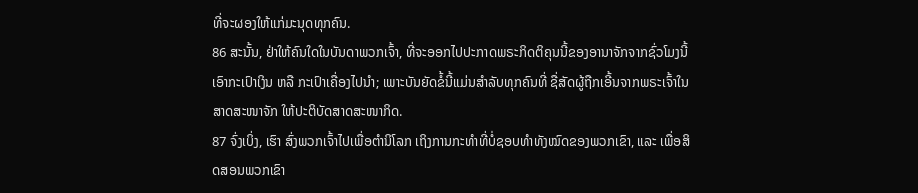ທີ່ຈະຜອງໃຫ້ແກ່ມະນຸດທຸກຄົນ.
86 ສະນັ້ນ, ຢ່າໃຫ້ຄົນໃດໃນບັນດາພວກເຈົ້າ, ທີ່ຈະອອກໄປປະກາດພຣະກິດຕິຄຸນນີ້ຂອງອານາຈັກຈາກຊົ່ວໂມງນີ້ ເອົາກະເປົາເງິນ ຫລື ກະເປົາເຄື່ອງໄປນຳ; ເພາະບັນຍັດຂໍ້ນີ້ແມ່ນສຳລັບທຸກຄົນທີ່ ຊື່ສັດຜູ້ຖືກເອີ້ນຈາກພຣະເຈົ້າໃນສາດສະໜາຈັກ ໃຫ້ປະຕິບັດສາດສະໜາກິດ.
87 ຈົ່ງເບິ່ງ, ເຮົາ ສົ່ງພວກເຈົ້າໄປເພື່ອຕຳນິໂລກ ເຖິງການກະທຳທີ່ບໍ່ຊອບທຳທັງໝົດຂອງພວກເຂົາ, ແລະ ເພື່ອສິດສອນພວກເຂົາ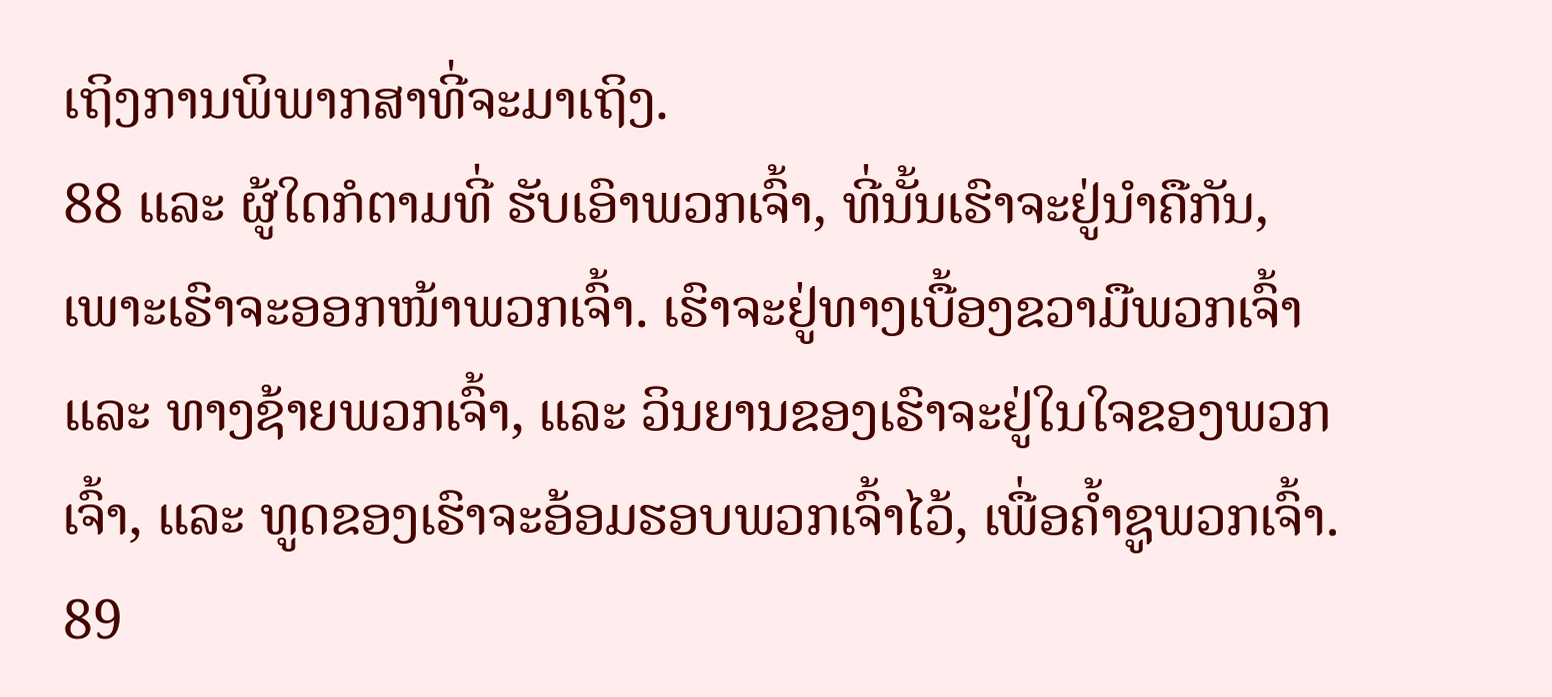ເຖິງການພິພາກສາທີ່ຈະມາເຖິງ.
88 ແລະ ຜູ້ໃດກໍຕາມທີ່ ຮັບເອົາພວກເຈົ້າ, ທີ່ນັ້ນເຮົາຈະຢູ່ນຳຄືກັນ, ເພາະເຮົາຈະອອກໜ້າພວກເຈົ້າ. ເຮົາຈະຢູ່ທາງເບື້ອງຂວາມືພວກເຈົ້າ ແລະ ທາງຊ້າຍພວກເຈົ້າ, ແລະ ວິນຍານຂອງເຮົາຈະຢູ່ໃນໃຈຂອງພວກເຈົ້າ, ແລະ ທູດຂອງເຮົາຈະອ້ອມຮອບພວກເຈົ້າໄວ້, ເພື່ອຄ້ຳຊູພວກເຈົ້າ.
89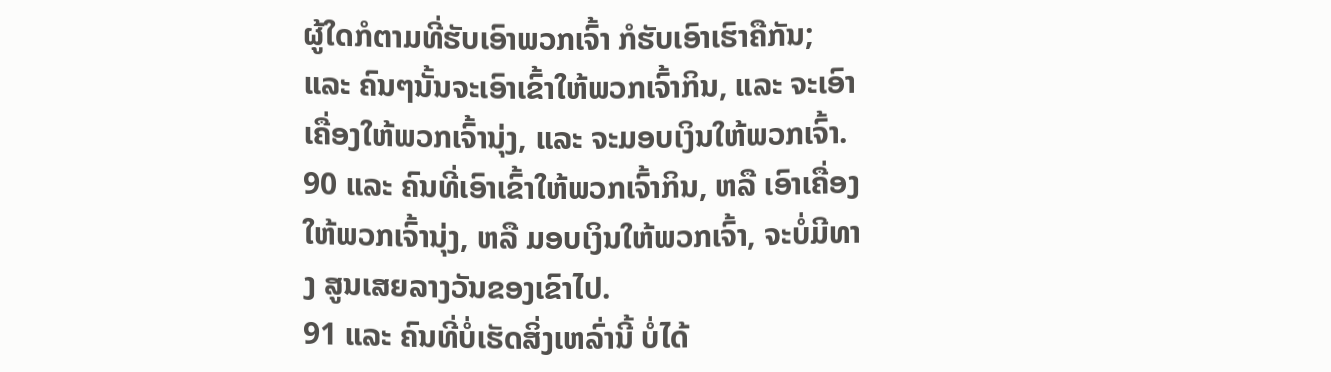ຜູ້ໃດກໍຕາມທີ່ຮັບເອົາພວກເຈົ້າ ກໍຮັບເອົາເຮົາຄືກັນ; ແລະ ຄົນໆນັ້ນຈະເອົາເຂົ້າໃຫ້ພວກເຈົ້າກິນ, ແລະ ຈະເອົາເຄື່ອງໃຫ້ພວກເຈົ້ານຸ່ງ, ແລະ ຈະມອບເງິນໃຫ້ພວກເຈົ້າ.
90 ແລະ ຄົນທີ່ເອົາເຂົ້າໃຫ້ພວກເຈົ້າກິນ, ຫລື ເອົາເຄື່ອງໃຫ້ພວກເຈົ້ານຸ່ງ, ຫລື ມອບເງິນໃຫ້ພວກເຈົ້າ, ຈະບໍ່ມີທາງ ສູນເສຍລາງວັນຂອງເຂົາໄປ.
91 ແລະ ຄົນທີ່ບໍ່ເຮັດສິ່ງເຫລົ່ານີ້ ບໍ່ໄດ້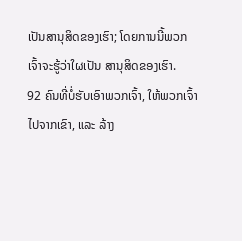ເປັນສານຸສິດຂອງເຮົາ; ໂດຍການນີ້ພວກເຈົ້າຈະຮູ້ວ່າໃຜເປັນ ສານຸສິດຂອງເຮົາ.
92 ຄົນທີ່ບໍ່ຮັບເອົາພວກເຈົ້າ, ໃຫ້ພວກເຈົ້າໄປຈາກເຂົາ, ແລະ ລ້າງ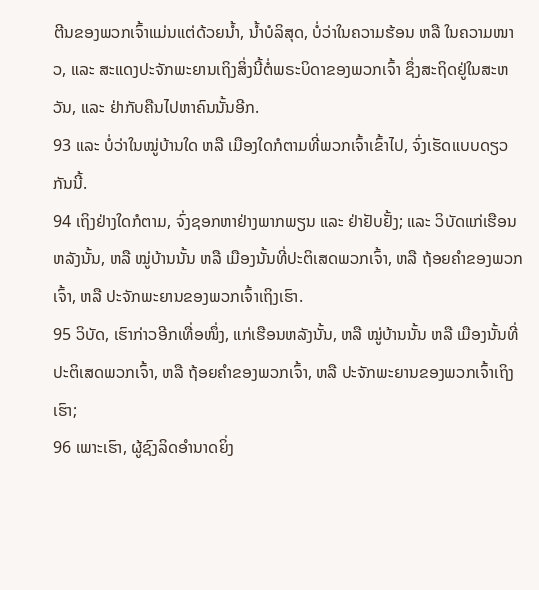ຕີນຂອງພວກເຈົ້າແມ່ນແຕ່ດ້ວຍນ້ຳ, ນ້ຳບໍລິສຸດ, ບໍ່ວ່າໃນຄວາມຮ້ອນ ຫລື ໃນຄວາມໜາວ, ແລະ ສະແດງປະຈັກພະຍານເຖິງສິ່ງນີ້ຕໍ່ພຣະບິດາຂອງພວກເຈົ້າ ຊຶ່ງສະຖິດຢູ່ໃນສະຫວັນ, ແລະ ຢ່າກັບຄືນໄປຫາຄົນນັ້ນອີກ.
93 ແລະ ບໍ່ວ່າໃນໝູ່ບ້ານໃດ ຫລື ເມືອງໃດກໍຕາມທີ່ພວກເຈົ້າເຂົ້າໄປ, ຈົ່ງເຮັດແບບດຽວກັນນີ້.
94 ເຖິງຢ່າງໃດກໍຕາມ, ຈົ່ງຊອກຫາຢ່າງພາກພຽນ ແລະ ຢ່າຢັບຢັ້ງ; ແລະ ວິບັດແກ່ເຮືອນຫລັງນັ້ນ, ຫລື ໝູ່ບ້ານນັ້ນ ຫລື ເມືອງນັ້ນທີ່ປະຕິເສດພວກເຈົ້າ, ຫລື ຖ້ອຍຄຳຂອງພວກເຈົ້າ, ຫລື ປະຈັກພະຍານຂອງພວກເຈົ້າເຖິງເຮົາ.
95 ວິບັດ, ເຮົາກ່າວອີກເທື່ອໜຶ່ງ, ແກ່ເຮືອນຫລັງນັ້ນ, ຫລື ໝູ່ບ້ານນັ້ນ ຫລື ເມືອງນັ້ນທີ່ປະຕິເສດພວກເຈົ້າ, ຫລື ຖ້ອຍຄຳຂອງພວກເຈົ້າ, ຫລື ປະຈັກພະຍານຂອງພວກເຈົ້າເຖິງເຮົາ;
96 ເພາະເຮົາ, ຜູ້ຊົງລິດອຳນາດຍິ່ງ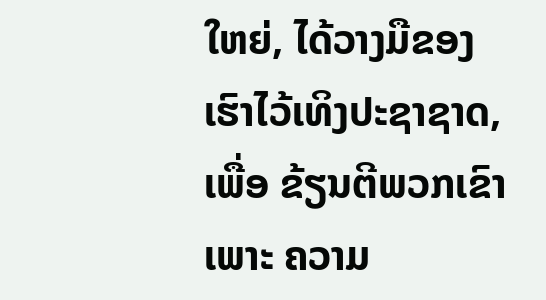ໃຫຍ່, ໄດ້ວາງມືຂອງເຮົາໄວ້ເທິງປະຊາຊາດ, ເພື່ອ ຂ້ຽນຕີພວກເຂົາເພາະ ຄວາມ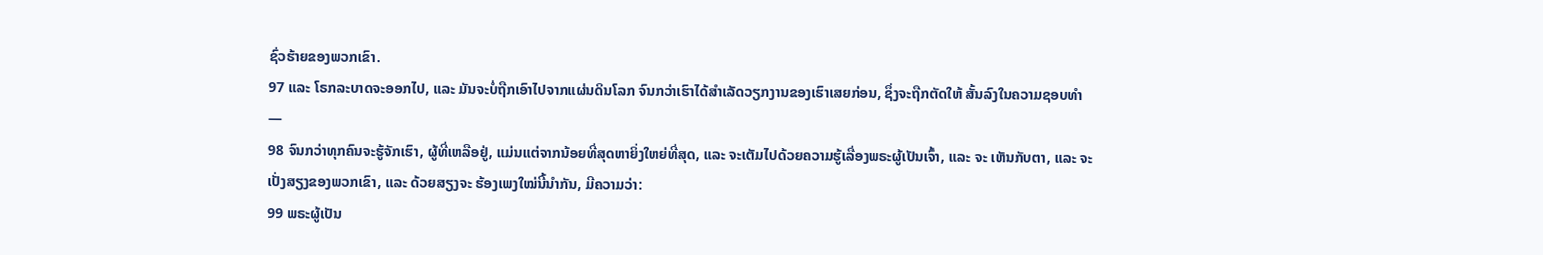ຊົ່ວຮ້າຍຂອງພວກເຂົາ.
97 ແລະ ໂຣກລະບາດຈະອອກໄປ, ແລະ ມັນຈະບໍ່ຖືກເອົາໄປຈາກແຜ່ນດິນໂລກ ຈົນກວ່າເຮົາໄດ້ສຳເລັດວຽກງານຂອງເຮົາເສຍກ່ອນ, ຊຶ່ງຈະຖືກຕັດໃຫ້ ສັ້ນລົງໃນຄວາມຊອບທຳ—
98 ຈົນກວ່າທຸກຄົນຈະຮູ້ຈັກເຮົາ, ຜູ້ທີ່ເຫລືອຢູ່, ແມ່ນແຕ່ຈາກນ້ອຍທີ່ສຸດຫາຍິ່ງໃຫຍ່ທີ່ສຸດ, ແລະ ຈະເຕັມໄປດ້ວຍຄວາມຮູ້ເລື່ອງພຣະຜູ້ເປັນເຈົ້າ, ແລະ ຈະ ເຫັນກັບຕາ, ແລະ ຈະເປັ່ງສຽງຂອງພວກເຂົາ, ແລະ ດ້ວຍສຽງຈະ ຮ້ອງເພງໃໝ່ນີ້ນຳກັນ, ມີຄວາມວ່າ:
99 ພຣະຜູ້ເປັນ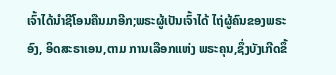ເຈົ້າໄດ້ນຳຊີໂອນຄືນມາອີກ;ພຣະຜູ້ເປັນເຈົ້າໄດ້ ໄຖ່ຜູ້ຄົນຂອງພຣະອົງ, ອິດສະຣາເອນ,ຕາມ ການເລືອກແຫ່ງ ພຣະຄຸນ,ຊຶ່ງບັງເກີດຂຶ້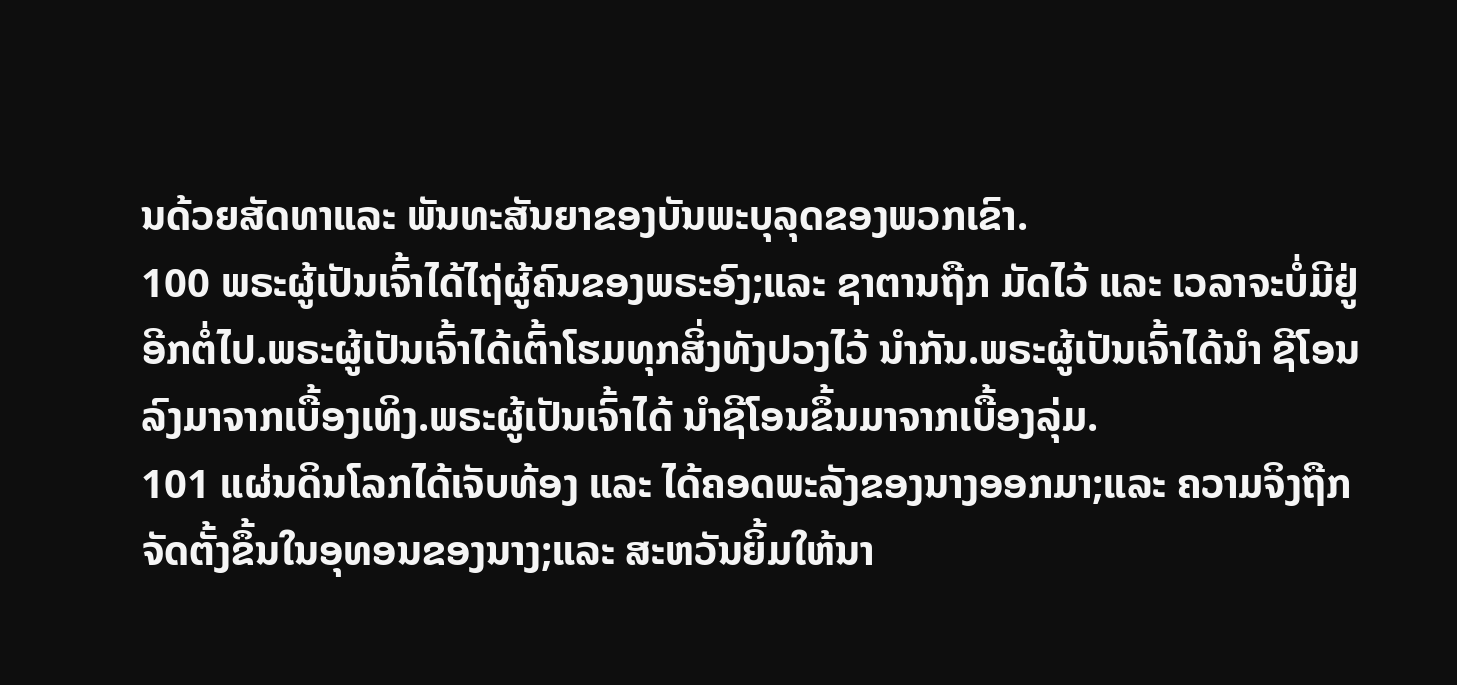ນດ້ວຍສັດທາແລະ ພັນທະສັນຍາຂອງບັນພະບຸລຸດຂອງພວກເຂົາ.
100 ພຣະຜູ້ເປັນເຈົ້າໄດ້ໄຖ່ຜູ້ຄົນຂອງພຣະອົງ;ແລະ ຊາຕານຖືກ ມັດໄວ້ ແລະ ເວລາຈະບໍ່ມີຢູ່ອີກຕໍ່ໄປ.ພຣະຜູ້ເປັນເຈົ້າໄດ້ເຕົ້າໂຮມທຸກສິ່ງທັງປວງໄວ້ ນຳກັນ.ພຣະຜູ້ເປັນເຈົ້າໄດ້ນຳ ຊີໂອນລົງມາຈາກເບື້ອງເທິງ.ພຣະຜູ້ເປັນເຈົ້າໄດ້ ນຳຊີໂອນຂຶ້ນມາຈາກເບື້ອງລຸ່ມ.
101 ແຜ່ນດິນໂລກໄດ້ເຈັບທ້ອງ ແລະ ໄດ້ຄອດພະລັງຂອງນາງອອກມາ;ແລະ ຄວາມຈິງຖືກຈັດຕັ້ງຂຶ້ນໃນອຸທອນຂອງນາງ;ແລະ ສະຫວັນຍິ້ມໃຫ້ນາ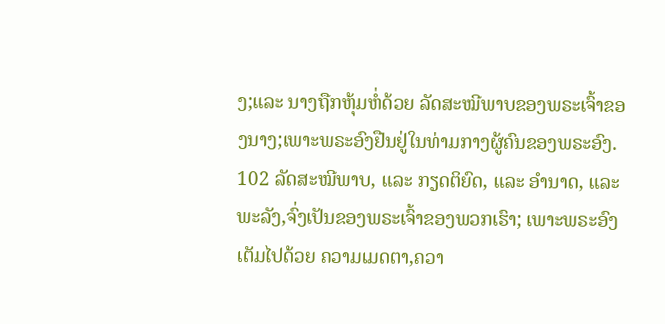ງ;ແລະ ນາງຖືກຫຸ້ມຫໍ່ດ້ວຍ ລັດສະໝີພາບຂອງພຣະເຈົ້າຂອງນາງ;ເພາະພຣະອົງຢືນຢູ່ໃນທ່າມກາງຜູ້ຄົນຂອງພຣະອົງ.
102 ລັດສະໝີພາບ, ແລະ ກຽດຕິຍົດ, ແລະ ອຳນາດ, ແລະ ພະລັງ,ຈົ່ງເປັນຂອງພຣະເຈົ້າຂອງພວກເຮົາ; ເພາະພຣະອົງເຕັມໄປດ້ວຍ ຄວາມເມດຕາ,ຄວາ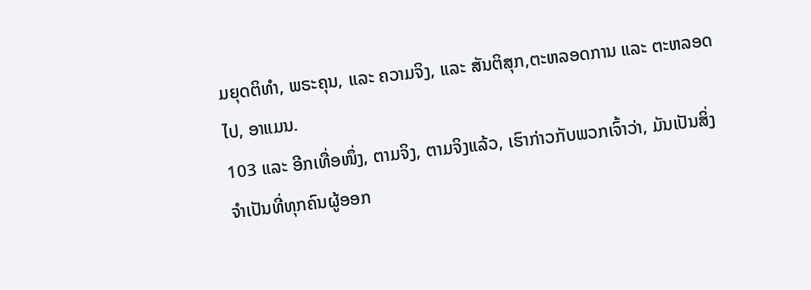ມຍຸດຕິທຳ, ພຣະຄຸນ, ແລະ ຄວາມຈິງ, ແລະ ສັນຕິສຸກ,ຕະຫລອດການ ແລະ ຕະຫລອດໄປ, ອາແມນ.
103 ແລະ ອີກເທື່ອໜຶ່ງ, ຕາມຈິງ, ຕາມຈິງແລ້ວ, ເຮົາກ່າວກັບພວກເຈົ້າວ່າ, ມັນເປັນສິ່ງຈຳເປັນທີ່ທຸກຄົນຜູ້ອອກ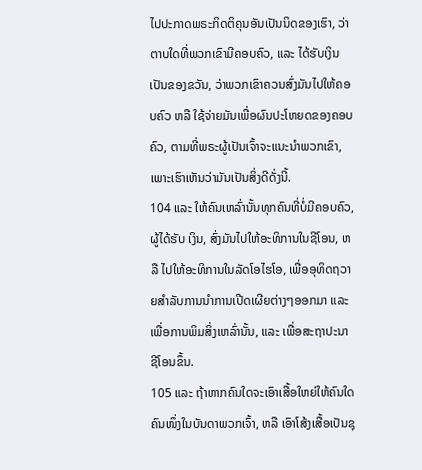ໄປປະກາດພຣະກິດຕິຄຸນອັນເປັນນິດຂອງເຮົາ, ວ່າຕາບໃດທີ່ພວກເຂົາມີຄອບຄົວ, ແລະ ໄດ້ຮັບເງິນເປັນຂອງຂວັນ, ວ່າພວກເຂົາຄວນສົ່ງມັນໄປໃຫ້ຄອບຄົວ ຫລື ໃຊ້ຈ່າຍມັນເພື່ອຜົນປະໂຫຍດຂອງຄອບຄົວ, ຕາມທີ່ພຣະຜູ້ເປັນເຈົ້າຈະແນະນຳພວກເຂົາ, ເພາະເຮົາເຫັນວ່າມັນເປັນສິ່ງດີດັ່ງນີ້.
104 ແລະ ໃຫ້ຄົນເຫລົ່ານັ້ນທຸກຄົນທີ່ບໍ່ມີຄອບຄົວ, ຜູ້ໄດ້ຮັບ ເງິນ, ສົ່ງມັນໄປໃຫ້ອະທິການໃນຊີໂອນ, ຫລື ໄປໃຫ້ອະທິການໃນລັດໂອໄຮໂອ, ເພື່ອອຸທິດຖວາຍສຳລັບການນຳການເປີດເຜີຍຕ່າງໆອອກມາ ແລະ ເພື່ອການພິມສິ່ງເຫລົ່ານັ້ນ, ແລະ ເພື່ອສະຖາປະນາຊີໂອນຂຶ້ນ.
105 ແລະ ຖ້າຫາກຄົນໃດຈະເອົາເສື້ອໃຫຍ່ໃຫ້ຄົນໃດຄົນໜຶ່ງໃນບັນດາພວກເຈົ້າ, ຫລື ເອົາໂສ້ງເສື້ອເປັນຊຸ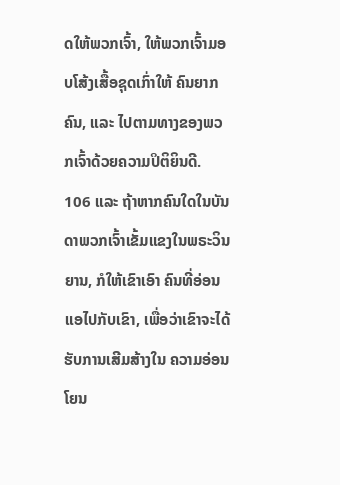ດໃຫ້ພວກເຈົ້າ, ໃຫ້ພວກເຈົ້າມອບໂສ້ງເສື້ອຊຸດເກົ່າໃຫ້ ຄົນຍາກຄົນ, ແລະ ໄປຕາມທາງຂອງພວກເຈົ້າດ້ວຍຄວາມປິຕິຍິນດີ.
106 ແລະ ຖ້າຫາກຄົນໃດໃນບັນດາພວກເຈົ້າເຂັ້ມແຂງໃນພຣະວິນຍານ, ກໍໃຫ້ເຂົາເອົາ ຄົນທີ່ອ່ອນແອໄປກັບເຂົາ, ເພື່ອວ່າເຂົາຈະໄດ້ຮັບການເສີມສ້າງໃນ ຄວາມອ່ອນໂຍນ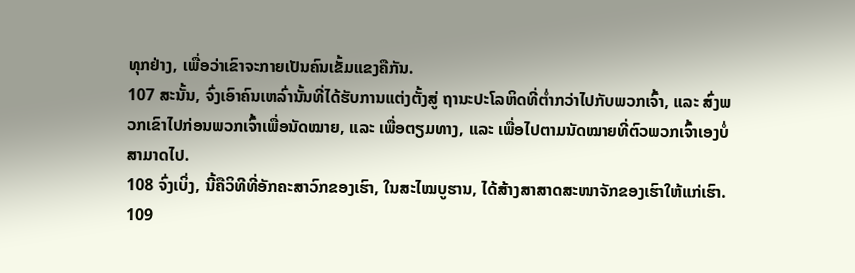ທຸກຢ່າງ, ເພື່ອວ່າເຂົາຈະກາຍເປັນຄົນເຂັ້ມແຂງຄືກັນ.
107 ສະນັ້ນ, ຈົ່ງເອົາຄົນເຫລົ່ານັ້ນທີ່ໄດ້ຮັບການແຕ່ງຕັ້ງສູ່ ຖານະປະໂລຫິດທີ່ຕ່ຳກວ່າໄປກັບພວກເຈົ້າ, ແລະ ສົ່ງພວກເຂົາໄປກ່ອນພວກເຈົ້າເພື່ອນັດໝາຍ, ແລະ ເພື່ອຕຽມທາງ, ແລະ ເພື່ອໄປຕາມນັດໝາຍທີ່ຕົວພວກເຈົ້າເອງບໍ່ສາມາດໄປ.
108 ຈົ່ງເບິ່ງ, ນີ້ຄືວິທີທີ່ອັກຄະສາວົກຂອງເຮົາ, ໃນສະໄໝບູຮານ, ໄດ້ສ້າງສາສາດສະໜາຈັກຂອງເຮົາໃຫ້ແກ່ເຮົາ.
109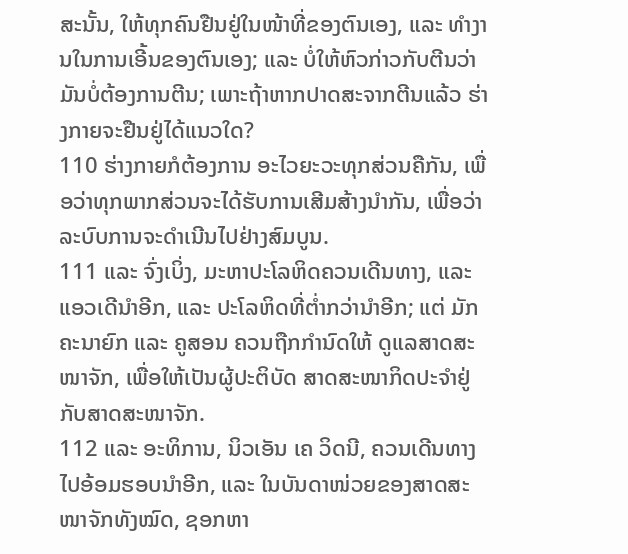ສະນັ້ນ, ໃຫ້ທຸກຄົນຢືນຢູ່ໃນໜ້າທີ່ຂອງຕົນເອງ, ແລະ ທຳງານໃນການເອີ້ນຂອງຕົນເອງ; ແລະ ບໍ່ໃຫ້ຫົວກ່າວກັບຕີນວ່າ ມັນບໍ່ຕ້ອງການຕີນ; ເພາະຖ້າຫາກປາດສະຈາກຕີນແລ້ວ ຮ່າງກາຍຈະຢືນຢູ່ໄດ້ແນວໃດ?
110 ຮ່າງກາຍກໍຕ້ອງການ ອະໄວຍະວະທຸກສ່ວນຄືກັນ, ເພື່ອວ່າທຸກພາກສ່ວນຈະໄດ້ຮັບການເສີມສ້າງນຳກັນ, ເພື່ອວ່າລະບົບການຈະດຳເນີນໄປຢ່າງສົມບູນ.
111 ແລະ ຈົ່ງເບິ່ງ, ມະຫາປະໂລຫິດຄວນເດີນທາງ, ແລະ ແອວເດີນຳອີກ, ແລະ ປະໂລຫິດທີ່ຕ່ຳກວ່ານຳອີກ; ແຕ່ ມັກຄະນາຍົກ ແລະ ຄູສອນ ຄວນຖືກກຳນົດໃຫ້ ດູແລສາດສະໜາຈັກ, ເພື່ອໃຫ້ເປັນຜູ້ປະຕິບັດ ສາດສະໜາກິດປະຈຳຢູ່ກັບສາດສະໜາຈັກ.
112 ແລະ ອະທິການ, ນິວເອັນ ເຄ ວິດນີ, ຄວນເດີນທາງໄປອ້ອມຮອບນຳອີກ, ແລະ ໃນບັນດາໜ່ວຍຂອງສາດສະໜາຈັກທັງໝົດ, ຊອກຫາ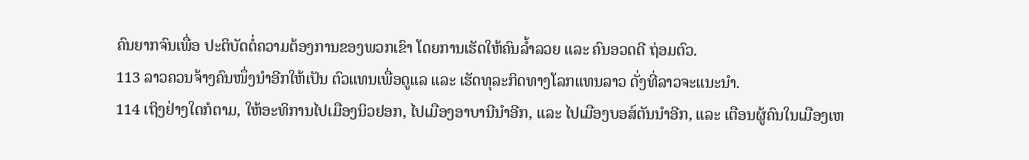ຄົນຍາກຈົນເພື່ອ ປະຕິບັດຕໍ່ຄວາມຕ້ອງການຂອງພວກເຂົາ ໂດຍການເຮັດໃຫ້ຄົນລ້ຳລວຍ ແລະ ຄົນອວດດີ ຖ່ອມຕົວ.
113 ລາວຄວນຈ້າງຄົນໜຶ່ງນຳອີກໃຫ້ເປັນ ຕົວແທນເພື່ອດູແລ ແລະ ເຮັດທຸລະກິດທາງໂລກແທນລາວ ດັ່ງທີ່ລາວຈະແນະນຳ.
114 ເຖິງຢ່າງໃດກໍຕາມ, ໃຫ້ອະທິການໄປເມືອງນິວຢອກ, ໄປເມືອງອາບານີນຳອີກ, ແລະ ໄປເມືອງບອສ໌ຕັນນຳອີກ, ແລະ ເຕືອນຜູ້ຄົນໃນເມືອງເຫ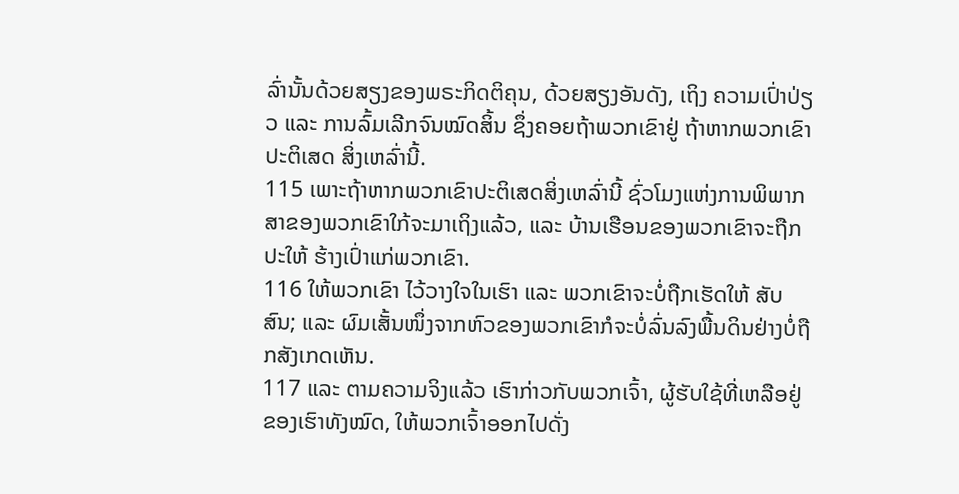ລົ່ານັ້ນດ້ວຍສຽງຂອງພຣະກິດຕິຄຸນ, ດ້ວຍສຽງອັນດັງ, ເຖິງ ຄວາມເປົ່າປ່ຽວ ແລະ ການລົ້ມເລີກຈົນໝົດສິ້ນ ຊຶ່ງຄອຍຖ້າພວກເຂົາຢູ່ ຖ້າຫາກພວກເຂົາປະຕິເສດ ສິ່ງເຫລົ່ານີ້.
115 ເພາະຖ້າຫາກພວກເຂົາປະຕິເສດສິ່ງເຫລົ່ານີ້ ຊົ່ວໂມງແຫ່ງການພິພາກສາຂອງພວກເຂົາໃກ້ຈະມາເຖິງແລ້ວ, ແລະ ບ້ານເຮືອນຂອງພວກເຂົາຈະຖືກປະໃຫ້ ຮ້າງເປົ່າແກ່ພວກເຂົາ.
116 ໃຫ້ພວກເຂົາ ໄວ້ວາງໃຈໃນເຮົາ ແລະ ພວກເຂົາຈະບໍ່ຖືກເຮັດໃຫ້ ສັບສົນ; ແລະ ຜົມເສັ້ນໜຶ່ງຈາກຫົວຂອງພວກເຂົາກໍຈະບໍ່ລົ່ນລົງພື້ນດິນຢ່າງບໍ່ຖືກສັງເກດເຫັນ.
117 ແລະ ຕາມຄວາມຈິງແລ້ວ ເຮົາກ່າວກັບພວກເຈົ້າ, ຜູ້ຮັບໃຊ້ທີ່ເຫລືອຢູ່ຂອງເຮົາທັງໝົດ, ໃຫ້ພວກເຈົ້າອອກໄປດັ່ງ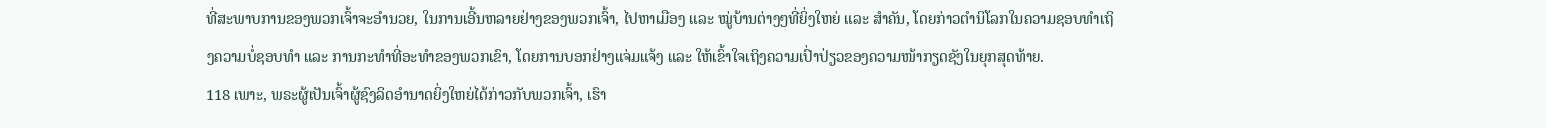ທີ່ສະພາບການຂອງພວກເຈົ້າຈະອຳນວຍ, ໃນການເອີ້ນຫລາຍຢ່າງຂອງພວກເຈົ້າ, ໄປຫາເມືອງ ແລະ ໝູ່ບ້ານຕ່າງໆທີ່ຍິ່ງໃຫຍ່ ແລະ ສຳຄັນ, ໂດຍກ່າວຕຳນິໂລກໃນຄວາມຊອບທຳເຖິງຄວາມບໍ່ຊອບທຳ ແລະ ການກະທຳທີ່ອະທຳຂອງພວກເຂົາ, ໂດຍການບອກຢ່າງແຈ່ມແຈ້ງ ແລະ ໃຫ້ເຂົ້າໃຈເຖິງຄວາມເປົ່າປ່ຽວຂອງຄວາມໜ້າກຽດຊັງໃນຍຸກສຸດທ້າຍ.
118 ເພາະ, ພຣະຜູ້ເປັນເຈົ້າຜູ້ຊົງລິດອຳນາດຍິ່ງໃຫຍ່ໄດ້ກ່າວກັບພວກເຈົ້າ, ເຮົາ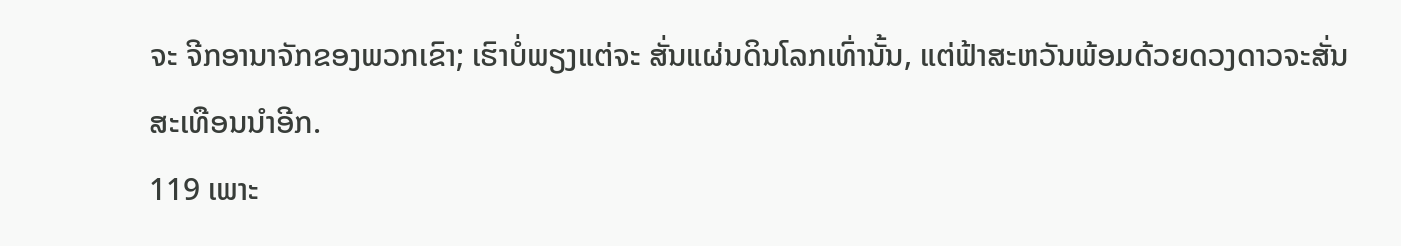ຈະ ຈີກອານາຈັກຂອງພວກເຂົາ; ເຮົາບໍ່ພຽງແຕ່ຈະ ສັ່ນແຜ່ນດິນໂລກເທົ່ານັ້ນ, ແຕ່ຟ້າສະຫວັນພ້ອມດ້ວຍດວງດາວຈະສັ່ນສະເທືອນນຳອີກ.
119 ເພາະ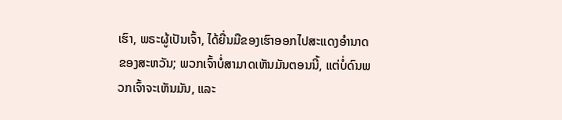ເຮົາ, ພຣະຜູ້ເປັນເຈົ້າ, ໄດ້ຍື່ນມືຂອງເຮົາອອກໄປສະແດງອຳນາດຂອງສະຫວັນ; ພວກເຈົ້າບໍ່ສາມາດເຫັນມັນຕອນນີ້, ແຕ່ບໍ່ດົນພວກເຈົ້າຈະເຫັນມັນ, ແລະ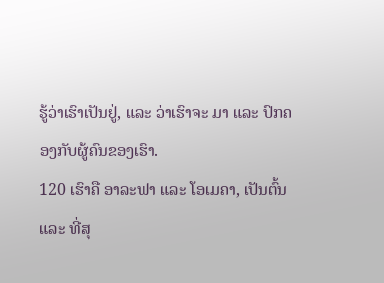ຮູ້ວ່າເຮົາເປັນຢູ່, ແລະ ວ່າເຮົາຈະ ມາ ແລະ ປົກຄອງກັບຜູ້ຄົນຂອງເຮົາ.
120 ເຮົາຄື ອາລະຟາ ແລະ ໂອເມຄາ, ເປັນຕົ້ນ ແລະ ທີ່ສຸ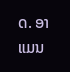ດ. ອາແມນ